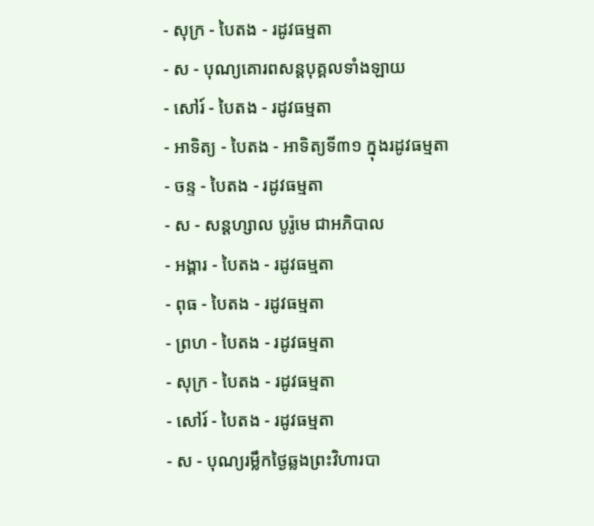- សុក្រ - បៃតង - រដូវធម្មតា
- ស - បុណ្យគោរពសន្ដបុគ្គលទាំងឡាយ
- សៅរ៍ - បៃតង - រដូវធម្មតា
- អាទិត្យ - បៃតង - អាទិត្យទី៣១ ក្នុងរដូវធម្មតា
- ចន្ទ - បៃតង - រដូវធម្មតា
- ស - សន្ដហ្សាល បូរ៉ូមេ ជាអភិបាល
- អង្គារ - បៃតង - រដូវធម្មតា
- ពុធ - បៃតង - រដូវធម្មតា
- ព្រហ - បៃតង - រដូវធម្មតា
- សុក្រ - បៃតង - រដូវធម្មតា
- សៅរ៍ - បៃតង - រដូវធម្មតា
- ស - បុណ្យរម្លឹកថ្ងៃឆ្លងព្រះវិហារបា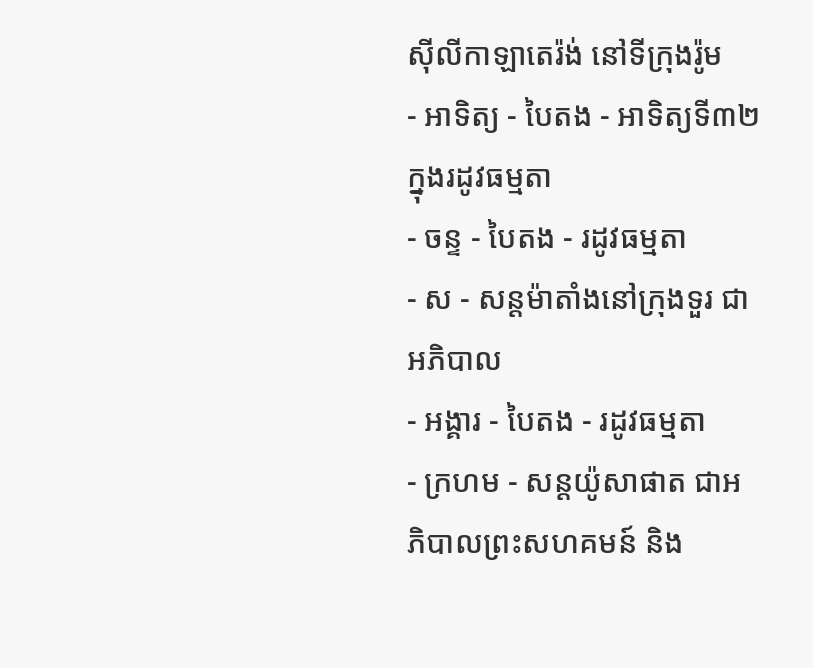ស៊ីលីកាឡាតេរ៉ង់ នៅទីក្រុងរ៉ូម
- អាទិត្យ - បៃតង - អាទិត្យទី៣២ ក្នុងរដូវធម្មតា
- ចន្ទ - បៃតង - រដូវធម្មតា
- ស - សន្ដម៉ាតាំងនៅក្រុងទួរ ជាអភិបាល
- អង្គារ - បៃតង - រដូវធម្មតា
- ក្រហម - សន្ដយ៉ូសាផាត ជាអភិបាលព្រះសហគមន៍ និង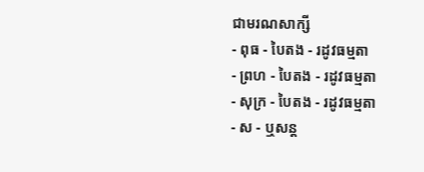ជាមរណសាក្សី
- ពុធ - បៃតង - រដូវធម្មតា
- ព្រហ - បៃតង - រដូវធម្មតា
- សុក្រ - បៃតង - រដូវធម្មតា
- ស - ឬសន្ដ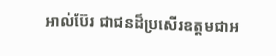អាល់ប៊ែរ ជាជនដ៏ប្រសើរឧត្ដមជាអ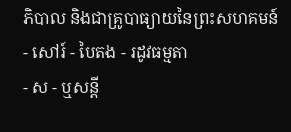ភិបាល និងជាគ្រូបាធ្យាយនៃព្រះសហគមន៍ - សៅរ៍ - បៃតង - រដូវធម្មតា
- ស - ឬសន្ដី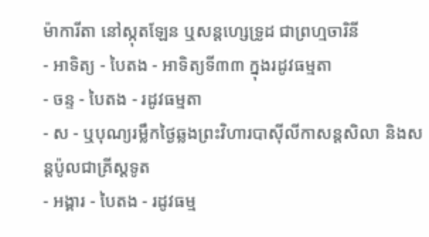ម៉ាការីតា នៅស្កុតឡែន ឬសន្ដហ្សេទ្រូដ ជាព្រហ្មចារិនី
- អាទិត្យ - បៃតង - អាទិត្យទី៣៣ ក្នុងរដូវធម្មតា
- ចន្ទ - បៃតង - រដូវធម្មតា
- ស - ឬបុណ្យរម្លឹកថ្ងៃឆ្លងព្រះវិហារបាស៊ីលីកាសន្ដសិលា និងសន្ដប៉ូលជាគ្រីស្ដទូត
- អង្គារ - បៃតង - រដូវធម្ម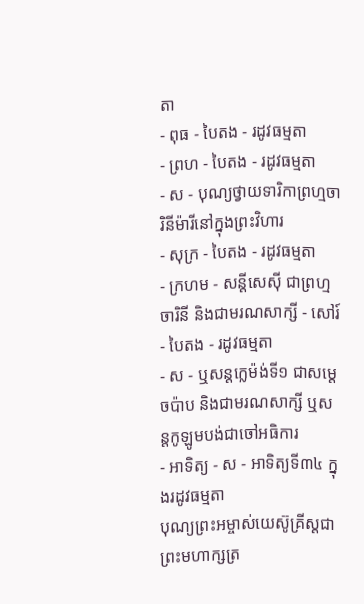តា
- ពុធ - បៃតង - រដូវធម្មតា
- ព្រហ - បៃតង - រដូវធម្មតា
- ស - បុណ្យថ្វាយទារិកាព្រហ្មចារិនីម៉ារីនៅក្នុងព្រះវិហារ
- សុក្រ - បៃតង - រដូវធម្មតា
- ក្រហម - សន្ដីសេស៊ី ជាព្រហ្មចារិនី និងជាមរណសាក្សី - សៅរ៍ - បៃតង - រដូវធម្មតា
- ស - ឬសន្ដក្លេម៉ង់ទី១ ជាសម្ដេចប៉ាប និងជាមរណសាក្សី ឬសន្ដកូឡូមបង់ជាចៅអធិការ
- អាទិត្យ - ស - អាទិត្យទី៣៤ ក្នុងរដូវធម្មតា
បុណ្យព្រះអម្ចាស់យេស៊ូគ្រីស្ដជាព្រះមហាក្សត្រ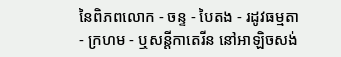នៃពិភពលោក - ចន្ទ - បៃតង - រដូវធម្មតា
- ក្រហម - ឬសន្ដីកាតេរីន នៅអាឡិចសង់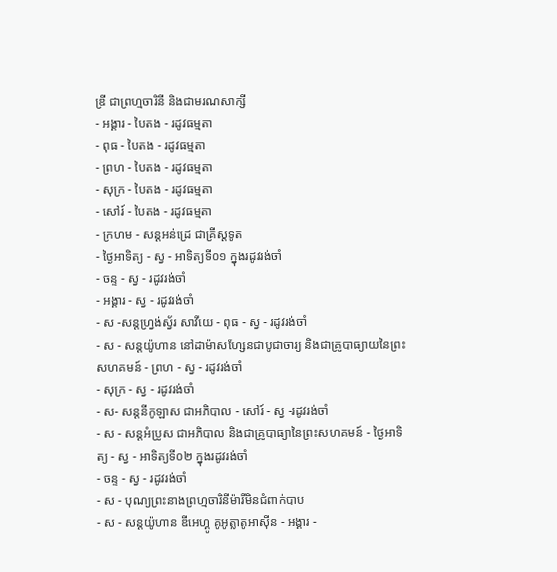ឌ្រី ជាព្រហ្មចារិនី និងជាមរណសាក្សី
- អង្គារ - បៃតង - រដូវធម្មតា
- ពុធ - បៃតង - រដូវធម្មតា
- ព្រហ - បៃតង - រដូវធម្មតា
- សុក្រ - បៃតង - រដូវធម្មតា
- សៅរ៍ - បៃតង - រដូវធម្មតា
- ក្រហម - សន្ដអន់ដ្រេ ជាគ្រីស្ដទូត
- ថ្ងៃអាទិត្យ - ស្វ - អាទិត្យទី០១ ក្នុងរដូវរង់ចាំ
- ចន្ទ - ស្វ - រដូវរង់ចាំ
- អង្គារ - ស្វ - រដូវរង់ចាំ
- ស -សន្ដហ្វ្រង់ស្វ័រ សាវីយេ - ពុធ - ស្វ - រដូវរង់ចាំ
- ស - សន្ដយ៉ូហាន នៅដាម៉ាសហ្សែនជាបូជាចារ្យ និងជាគ្រូបាធ្យាយនៃព្រះសហគមន៍ - ព្រហ - ស្វ - រដូវរង់ចាំ
- សុក្រ - ស្វ - រដូវរង់ចាំ
- ស- សន្ដនីកូឡាស ជាអភិបាល - សៅរ៍ - ស្វ -រដូវរង់ចាំ
- ស - សន្ដអំប្រូស ជាអភិបាល និងជាគ្រូបាធ្យានៃព្រះសហគមន៍ - ថ្ងៃអាទិត្យ - ស្វ - អាទិត្យទី០២ ក្នុងរដូវរង់ចាំ
- ចន្ទ - ស្វ - រដូវរង់ចាំ
- ស - បុណ្យព្រះនាងព្រហ្មចារិនីម៉ារីមិនជំពាក់បាប
- ស - សន្ដយ៉ូហាន ឌីអេហ្គូ គូអូត្លាតូអាស៊ីន - អង្គារ -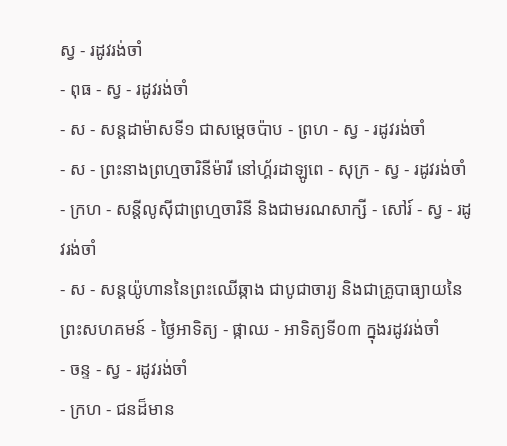ស្វ - រដូវរង់ចាំ
- ពុធ - ស្វ - រដូវរង់ចាំ
- ស - សន្ដដាម៉ាសទី១ ជាសម្ដេចប៉ាប - ព្រហ - ស្វ - រដូវរង់ចាំ
- ស - ព្រះនាងព្រហ្មចារិនីម៉ារី នៅហ្គ័រដាឡូពេ - សុក្រ - ស្វ - រដូវរង់ចាំ
- ក្រហ - សន្ដីលូស៊ីជាព្រហ្មចារិនី និងជាមរណសាក្សី - សៅរ៍ - ស្វ - រដូវរង់ចាំ
- ស - សន្ដយ៉ូហាននៃព្រះឈើឆ្កាង ជាបូជាចារ្យ និងជាគ្រូបាធ្យាយនៃព្រះសហគមន៍ - ថ្ងៃអាទិត្យ - ផ្កាឈ - អាទិត្យទី០៣ ក្នុងរដូវរង់ចាំ
- ចន្ទ - ស្វ - រដូវរង់ចាំ
- ក្រហ - ជនដ៏មាន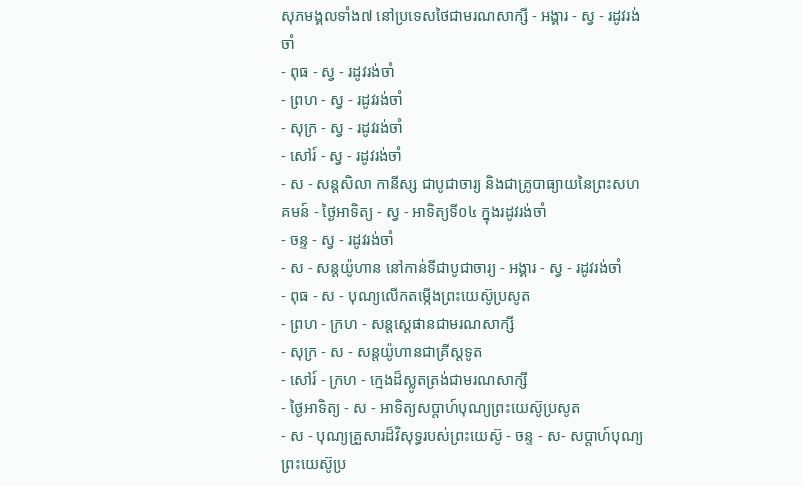សុភមង្គលទាំង៧ នៅប្រទេសថៃជាមរណសាក្សី - អង្គារ - ស្វ - រដូវរង់ចាំ
- ពុធ - ស្វ - រដូវរង់ចាំ
- ព្រហ - ស្វ - រដូវរង់ចាំ
- សុក្រ - ស្វ - រដូវរង់ចាំ
- សៅរ៍ - ស្វ - រដូវរង់ចាំ
- ស - សន្ដសិលា កានីស្ស ជាបូជាចារ្យ និងជាគ្រូបាធ្យាយនៃព្រះសហគមន៍ - ថ្ងៃអាទិត្យ - ស្វ - អាទិត្យទី០៤ ក្នុងរដូវរង់ចាំ
- ចន្ទ - ស្វ - រដូវរង់ចាំ
- ស - សន្ដយ៉ូហាន នៅកាន់ទីជាបូជាចារ្យ - អង្គារ - ស្វ - រដូវរង់ចាំ
- ពុធ - ស - បុណ្យលើកតម្កើងព្រះយេស៊ូប្រសូត
- ព្រហ - ក្រហ - សន្តស្តេផានជាមរណសាក្សី
- សុក្រ - ស - សន្តយ៉ូហានជាគ្រីស្តទូត
- សៅរ៍ - ក្រហ - ក្មេងដ៏ស្លូតត្រង់ជាមរណសាក្សី
- ថ្ងៃអាទិត្យ - ស - អាទិត្យសប្ដាហ៍បុណ្យព្រះយេស៊ូប្រសូត
- ស - បុណ្យគ្រួសារដ៏វិសុទ្ធរបស់ព្រះយេស៊ូ - ចន្ទ - ស- សប្ដាហ៍បុណ្យព្រះយេស៊ូប្រ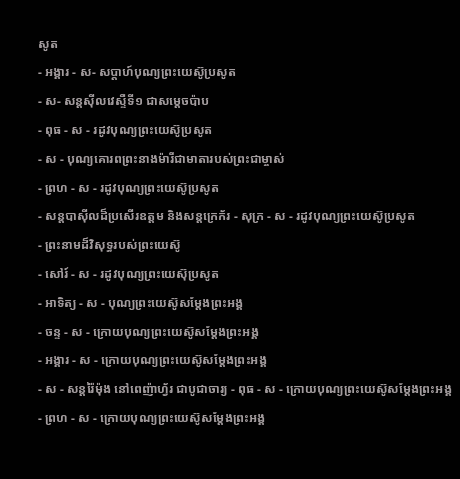សូត
- អង្គារ - ស- សប្ដាហ៍បុណ្យព្រះយេស៊ូប្រសូត
- ស- សន្ដស៊ីលវេស្ទឺទី១ ជាសម្ដេចប៉ាប
- ពុធ - ស - រដូវបុណ្យព្រះយេស៊ូប្រសូត
- ស - បុណ្យគោរពព្រះនាងម៉ារីជាមាតារបស់ព្រះជាម្ចាស់
- ព្រហ - ស - រដូវបុណ្យព្រះយេស៊ូប្រសូត
- សន្ដបាស៊ីលដ៏ប្រសើរឧត្ដម និងសន្ដក្រេក័រ - សុក្រ - ស - រដូវបុណ្យព្រះយេស៊ូប្រសូត
- ព្រះនាមដ៏វិសុទ្ធរបស់ព្រះយេស៊ូ
- សៅរ៍ - ស - រដូវបុណ្យព្រះយេស៊ុប្រសូត
- អាទិត្យ - ស - បុណ្យព្រះយេស៊ូសម្ដែងព្រះអង្គ
- ចន្ទ - ស - ក្រោយបុណ្យព្រះយេស៊ូសម្ដែងព្រះអង្គ
- អង្គារ - ស - ក្រោយបុណ្យព្រះយេស៊ូសម្ដែងព្រះអង្គ
- ស - សន្ដរ៉ៃម៉ុង នៅពេញ៉ាហ្វ័រ ជាបូជាចារ្យ - ពុធ - ស - ក្រោយបុណ្យព្រះយេស៊ូសម្ដែងព្រះអង្គ
- ព្រហ - ស - ក្រោយបុណ្យព្រះយេស៊ូសម្ដែងព្រះអង្គ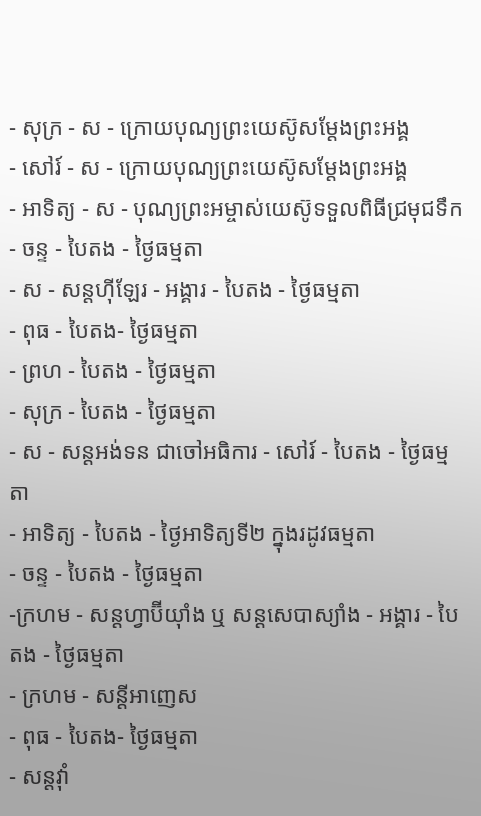- សុក្រ - ស - ក្រោយបុណ្យព្រះយេស៊ូសម្ដែងព្រះអង្គ
- សៅរ៍ - ស - ក្រោយបុណ្យព្រះយេស៊ូសម្ដែងព្រះអង្គ
- អាទិត្យ - ស - បុណ្យព្រះអម្ចាស់យេស៊ូទទួលពិធីជ្រមុជទឹក
- ចន្ទ - បៃតង - ថ្ងៃធម្មតា
- ស - សន្ដហ៊ីឡែរ - អង្គារ - បៃតង - ថ្ងៃធម្មតា
- ពុធ - បៃតង- ថ្ងៃធម្មតា
- ព្រហ - បៃតង - ថ្ងៃធម្មតា
- សុក្រ - បៃតង - ថ្ងៃធម្មតា
- ស - សន្ដអង់ទន ជាចៅអធិការ - សៅរ៍ - បៃតង - ថ្ងៃធម្មតា
- អាទិត្យ - បៃតង - ថ្ងៃអាទិត្យទី២ ក្នុងរដូវធម្មតា
- ចន្ទ - បៃតង - ថ្ងៃធម្មតា
-ក្រហម - សន្ដហ្វាប៊ីយ៉ាំង ឬ សន្ដសេបាស្យាំង - អង្គារ - បៃតង - ថ្ងៃធម្មតា
- ក្រហម - សន្ដីអាញេស
- ពុធ - បៃតង- ថ្ងៃធម្មតា
- សន្ដវ៉ាំ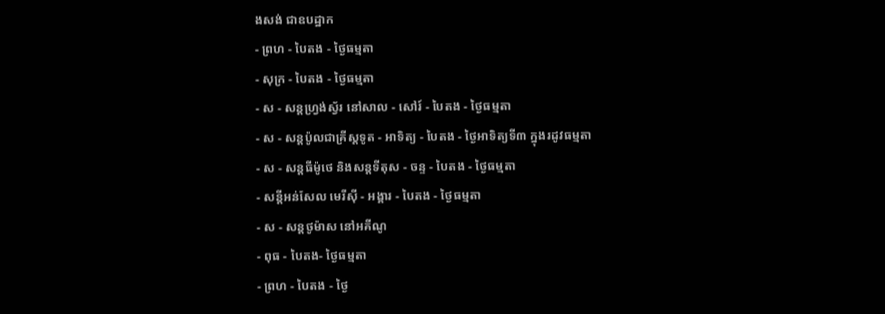ងសង់ ជាឧបដ្ឋាក
- ព្រហ - បៃតង - ថ្ងៃធម្មតា
- សុក្រ - បៃតង - ថ្ងៃធម្មតា
- ស - សន្ដហ្វ្រង់ស្វ័រ នៅសាល - សៅរ៍ - បៃតង - ថ្ងៃធម្មតា
- ស - សន្ដប៉ូលជាគ្រីស្ដទូត - អាទិត្យ - បៃតង - ថ្ងៃអាទិត្យទី៣ ក្នុងរដូវធម្មតា
- ស - សន្ដធីម៉ូថេ និងសន្ដទីតុស - ចន្ទ - បៃតង - ថ្ងៃធម្មតា
- សន្ដីអន់សែល មេរីស៊ី - អង្គារ - បៃតង - ថ្ងៃធម្មតា
- ស - សន្ដថូម៉ាស នៅអគីណូ
- ពុធ - បៃតង- ថ្ងៃធម្មតា
- ព្រហ - បៃតង - ថ្ងៃ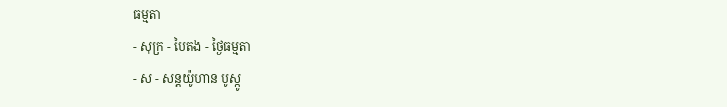ធម្មតា
- សុក្រ - បៃតង - ថ្ងៃធម្មតា
- ស - សន្ដយ៉ូហាន បូស្កូ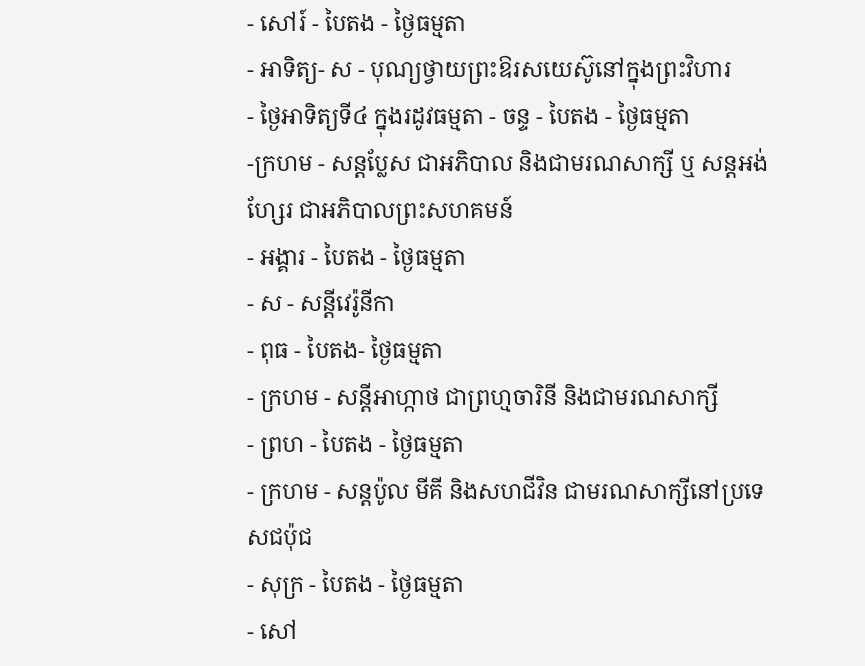- សៅរ៍ - បៃតង - ថ្ងៃធម្មតា
- អាទិត្យ- ស - បុណ្យថ្វាយព្រះឱរសយេស៊ូនៅក្នុងព្រះវិហារ
- ថ្ងៃអាទិត្យទី៤ ក្នុងរដូវធម្មតា - ចន្ទ - បៃតង - ថ្ងៃធម្មតា
-ក្រហម - សន្ដប្លែស ជាអភិបាល និងជាមរណសាក្សី ឬ សន្ដអង់ហ្សែរ ជាអភិបាលព្រះសហគមន៍
- អង្គារ - បៃតង - ថ្ងៃធម្មតា
- ស - សន្ដីវេរ៉ូនីកា
- ពុធ - បៃតង- ថ្ងៃធម្មតា
- ក្រហម - សន្ដីអាហ្កាថ ជាព្រហ្មចារិនី និងជាមរណសាក្សី
- ព្រហ - បៃតង - ថ្ងៃធម្មតា
- ក្រហម - សន្ដប៉ូល មីគី និងសហជីវិន ជាមរណសាក្សីនៅប្រទេសជប៉ុជ
- សុក្រ - បៃតង - ថ្ងៃធម្មតា
- សៅ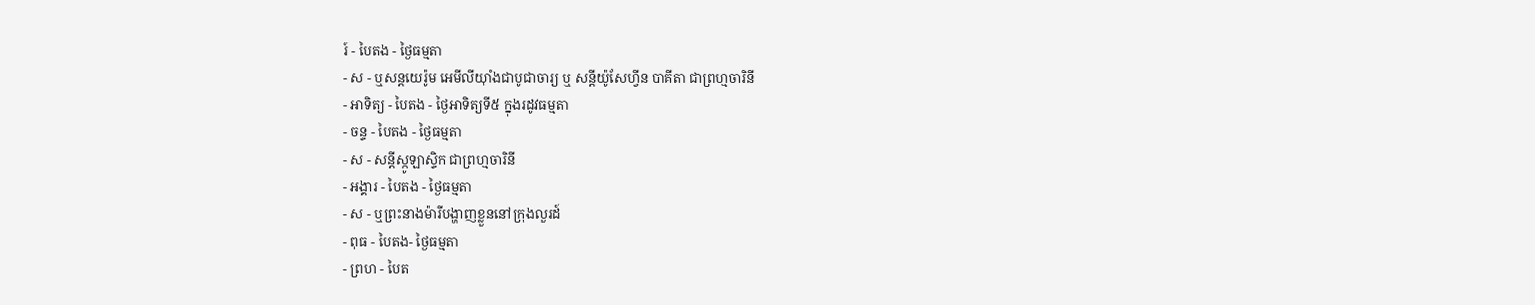រ៍ - បៃតង - ថ្ងៃធម្មតា
- ស - ឬសន្ដយេរ៉ូម អេមីលីយ៉ាំងជាបូជាចារ្យ ឬ សន្ដីយ៉ូសែហ្វីន បាគីតា ជាព្រហ្មចារិនី
- អាទិត្យ - បៃតង - ថ្ងៃអាទិត្យទី៥ ក្នុងរដូវធម្មតា
- ចន្ទ - បៃតង - ថ្ងៃធម្មតា
- ស - សន្ដីស្កូឡាស្ទិក ជាព្រហ្មចារិនី
- អង្គារ - បៃតង - ថ្ងៃធម្មតា
- ស - ឬព្រះនាងម៉ារីបង្ហាញខ្លួននៅក្រុងលួរដ៍
- ពុធ - បៃតង- ថ្ងៃធម្មតា
- ព្រហ - បៃត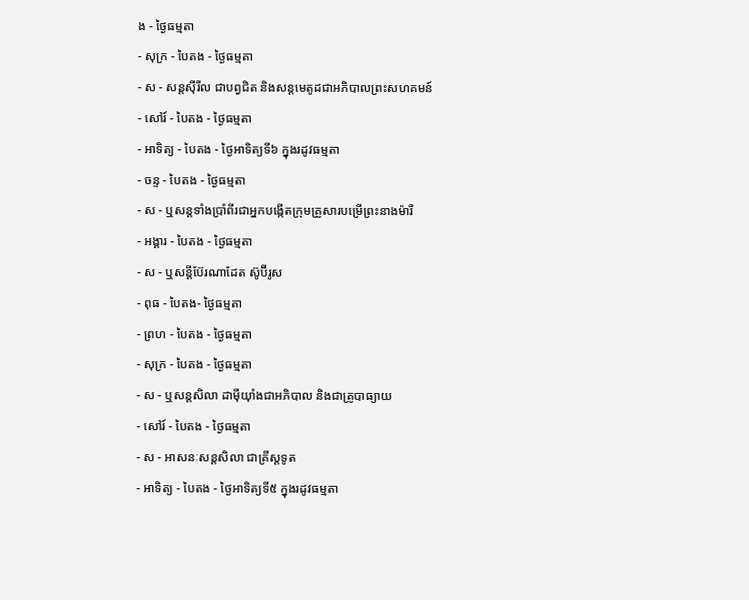ង - ថ្ងៃធម្មតា
- សុក្រ - បៃតង - ថ្ងៃធម្មតា
- ស - សន្ដស៊ីរីល ជាបព្វជិត និងសន្ដមេតូដជាអភិបាលព្រះសហគមន៍
- សៅរ៍ - បៃតង - ថ្ងៃធម្មតា
- អាទិត្យ - បៃតង - ថ្ងៃអាទិត្យទី៦ ក្នុងរដូវធម្មតា
- ចន្ទ - បៃតង - ថ្ងៃធម្មតា
- ស - ឬសន្ដទាំងប្រាំពីរជាអ្នកបង្កើតក្រុមគ្រួសារបម្រើព្រះនាងម៉ារី
- អង្គារ - បៃតង - ថ្ងៃធម្មតា
- ស - ឬសន្ដីប៊ែរណាដែត ស៊ូប៊ីរូស
- ពុធ - បៃតង- ថ្ងៃធម្មតា
- ព្រហ - បៃតង - ថ្ងៃធម្មតា
- សុក្រ - បៃតង - ថ្ងៃធម្មតា
- ស - ឬសន្ដសិលា ដាម៉ីយ៉ាំងជាអភិបាល និងជាគ្រូបាធ្យាយ
- សៅរ៍ - បៃតង - ថ្ងៃធម្មតា
- ស - អាសនៈសន្ដសិលា ជាគ្រីស្ដទូត
- អាទិត្យ - បៃតង - ថ្ងៃអាទិត្យទី៥ ក្នុងរដូវធម្មតា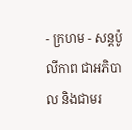- ក្រហម - សន្ដប៉ូលីកាព ជាអភិបាល និងជាមរ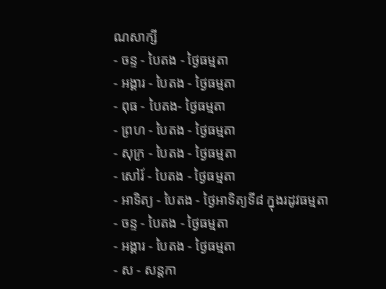ណសាក្សី
- ចន្ទ - បៃតង - ថ្ងៃធម្មតា
- អង្គារ - បៃតង - ថ្ងៃធម្មតា
- ពុធ - បៃតង- ថ្ងៃធម្មតា
- ព្រហ - បៃតង - ថ្ងៃធម្មតា
- សុក្រ - បៃតង - ថ្ងៃធម្មតា
- សៅរ៍ - បៃតង - ថ្ងៃធម្មតា
- អាទិត្យ - បៃតង - ថ្ងៃអាទិត្យទី៨ ក្នុងរដូវធម្មតា
- ចន្ទ - បៃតង - ថ្ងៃធម្មតា
- អង្គារ - បៃតង - ថ្ងៃធម្មតា
- ស - សន្ដកា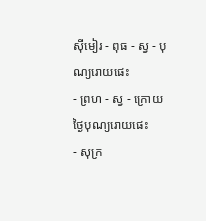ស៊ីមៀរ - ពុធ - ស្វ - បុណ្យរោយផេះ
- ព្រហ - ស្វ - ក្រោយថ្ងៃបុណ្យរោយផេះ
- សុក្រ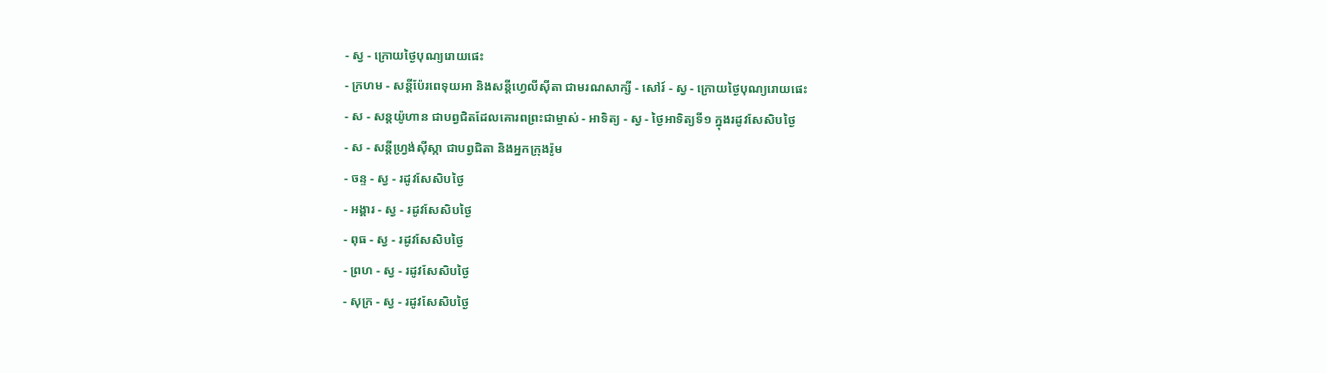- ស្វ - ក្រោយថ្ងៃបុណ្យរោយផេះ
- ក្រហម - សន្ដីប៉ែរពេទុយអា និងសន្ដីហ្វេលីស៊ីតា ជាមរណសាក្សី - សៅរ៍ - ស្វ - ក្រោយថ្ងៃបុណ្យរោយផេះ
- ស - សន្ដយ៉ូហាន ជាបព្វជិតដែលគោរពព្រះជាម្ចាស់ - អាទិត្យ - ស្វ - ថ្ងៃអាទិត្យទី១ ក្នុងរដូវសែសិបថ្ងៃ
- ស - សន្ដីហ្វ្រង់ស៊ីស្កា ជាបព្វជិតា និងអ្នកក្រុងរ៉ូម
- ចន្ទ - ស្វ - រដូវសែសិបថ្ងៃ
- អង្គារ - ស្វ - រដូវសែសិបថ្ងៃ
- ពុធ - ស្វ - រដូវសែសិបថ្ងៃ
- ព្រហ - ស្វ - រដូវសែសិបថ្ងៃ
- សុក្រ - ស្វ - រដូវសែសិបថ្ងៃ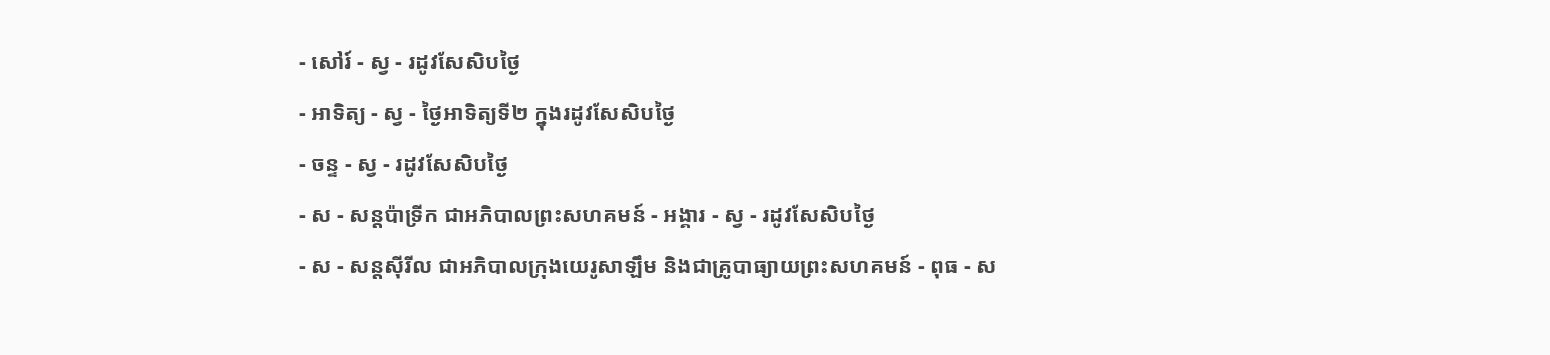- សៅរ៍ - ស្វ - រដូវសែសិបថ្ងៃ
- អាទិត្យ - ស្វ - ថ្ងៃអាទិត្យទី២ ក្នុងរដូវសែសិបថ្ងៃ
- ចន្ទ - ស្វ - រដូវសែសិបថ្ងៃ
- ស - សន្ដប៉ាទ្រីក ជាអភិបាលព្រះសហគមន៍ - អង្គារ - ស្វ - រដូវសែសិបថ្ងៃ
- ស - សន្ដស៊ីរីល ជាអភិបាលក្រុងយេរូសាឡឹម និងជាគ្រូបាធ្យាយព្រះសហគមន៍ - ពុធ - ស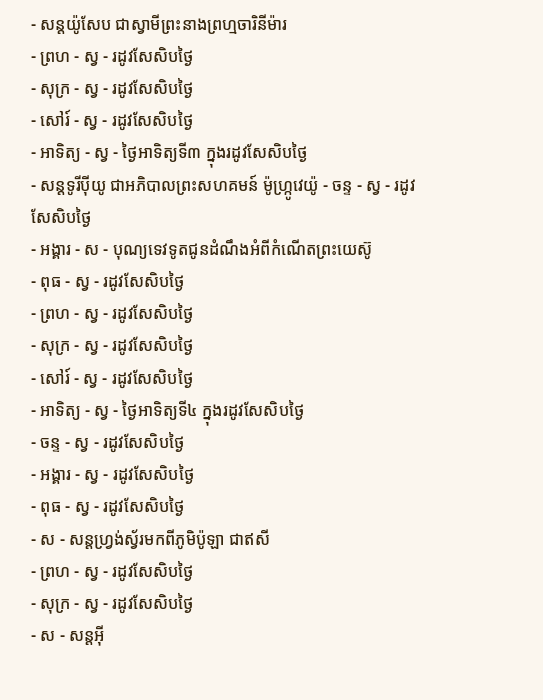- សន្ដយ៉ូសែប ជាស្វាមីព្រះនាងព្រហ្មចារិនីម៉ារ
- ព្រហ - ស្វ - រដូវសែសិបថ្ងៃ
- សុក្រ - ស្វ - រដូវសែសិបថ្ងៃ
- សៅរ៍ - ស្វ - រដូវសែសិបថ្ងៃ
- អាទិត្យ - ស្វ - ថ្ងៃអាទិត្យទី៣ ក្នុងរដូវសែសិបថ្ងៃ
- សន្ដទូរីប៉ីយូ ជាអភិបាលព្រះសហគមន៍ ម៉ូហ្ក្រូវេយ៉ូ - ចន្ទ - ស្វ - រដូវសែសិបថ្ងៃ
- អង្គារ - ស - បុណ្យទេវទូតជូនដំណឹងអំពីកំណើតព្រះយេស៊ូ
- ពុធ - ស្វ - រដូវសែសិបថ្ងៃ
- ព្រហ - ស្វ - រដូវសែសិបថ្ងៃ
- សុក្រ - ស្វ - រដូវសែសិបថ្ងៃ
- សៅរ៍ - ស្វ - រដូវសែសិបថ្ងៃ
- អាទិត្យ - ស្វ - ថ្ងៃអាទិត្យទី៤ ក្នុងរដូវសែសិបថ្ងៃ
- ចន្ទ - ស្វ - រដូវសែសិបថ្ងៃ
- អង្គារ - ស្វ - រដូវសែសិបថ្ងៃ
- ពុធ - ស្វ - រដូវសែសិបថ្ងៃ
- ស - សន្ដហ្វ្រង់ស្វ័រមកពីភូមិប៉ូឡា ជាឥសី
- ព្រហ - ស្វ - រដូវសែសិបថ្ងៃ
- សុក្រ - ស្វ - រដូវសែសិបថ្ងៃ
- ស - សន្ដអ៊ី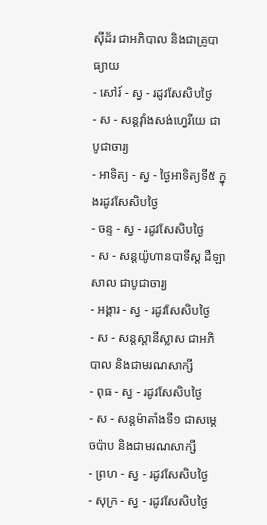ស៊ីដ័រ ជាអភិបាល និងជាគ្រូបាធ្យាយ
- សៅរ៍ - ស្វ - រដូវសែសិបថ្ងៃ
- ស - សន្ដវ៉ាំងសង់ហ្វេរីយេ ជាបូជាចារ្យ
- អាទិត្យ - ស្វ - ថ្ងៃអាទិត្យទី៥ ក្នុងរដូវសែសិបថ្ងៃ
- ចន្ទ - ស្វ - រដូវសែសិបថ្ងៃ
- ស - សន្ដយ៉ូហានបាទីស្ដ ដឺឡាសាល ជាបូជាចារ្យ
- អង្គារ - ស្វ - រដូវសែសិបថ្ងៃ
- ស - សន្ដស្ដានីស្លាស ជាអភិបាល និងជាមរណសាក្សី
- ពុធ - ស្វ - រដូវសែសិបថ្ងៃ
- ស - សន្ដម៉ាតាំងទី១ ជាសម្ដេចប៉ាប និងជាមរណសាក្សី
- ព្រហ - ស្វ - រដូវសែសិបថ្ងៃ
- សុក្រ - ស្វ - រដូវសែសិបថ្ងៃ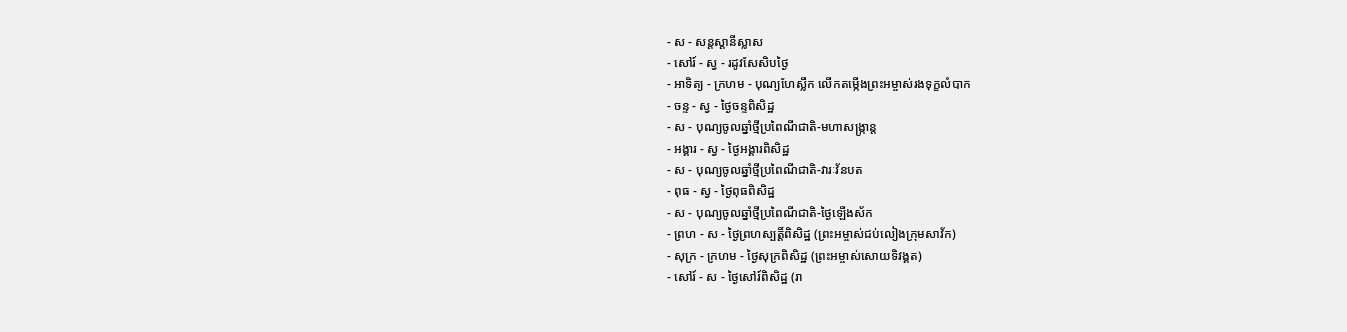- ស - សន្ដស្ដានីស្លាស
- សៅរ៍ - ស្វ - រដូវសែសិបថ្ងៃ
- អាទិត្យ - ក្រហម - បុណ្យហែស្លឹក លើកតម្កើងព្រះអម្ចាស់រងទុក្ខលំបាក
- ចន្ទ - ស្វ - ថ្ងៃចន្ទពិសិដ្ឋ
- ស - បុណ្យចូលឆ្នាំថ្មីប្រពៃណីជាតិ-មហាសង្រ្កាន្ដ
- អង្គារ - ស្វ - ថ្ងៃអង្គារពិសិដ្ឋ
- ស - បុណ្យចូលឆ្នាំថ្មីប្រពៃណីជាតិ-វារៈវ័នបត
- ពុធ - ស្វ - ថ្ងៃពុធពិសិដ្ឋ
- ស - បុណ្យចូលឆ្នាំថ្មីប្រពៃណីជាតិ-ថ្ងៃឡើងស័ក
- ព្រហ - ស - ថ្ងៃព្រហស្បត្ដិ៍ពិសិដ្ឋ (ព្រះអម្ចាស់ជប់លៀងក្រុមសាវ័ក)
- សុក្រ - ក្រហម - ថ្ងៃសុក្រពិសិដ្ឋ (ព្រះអម្ចាស់សោយទិវង្គត)
- សៅរ៍ - ស - ថ្ងៃសៅរ៍ពិសិដ្ឋ (រា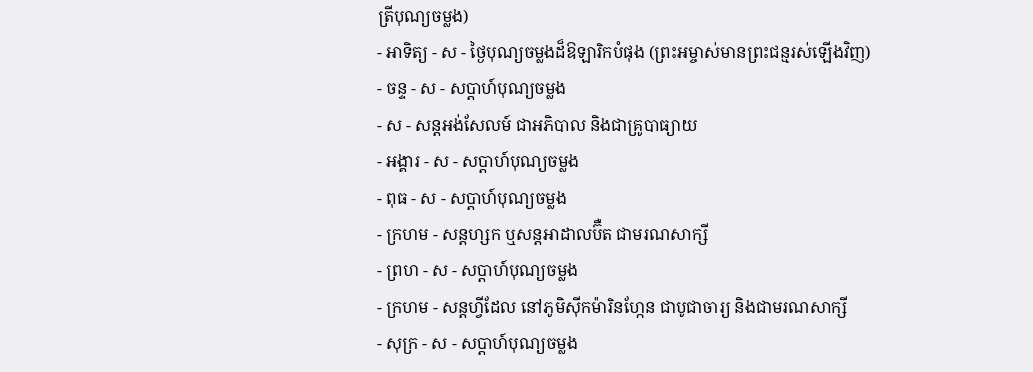ត្រីបុណ្យចម្លង)
- អាទិត្យ - ស - ថ្ងៃបុណ្យចម្លងដ៏ឱឡារិកបំផុង (ព្រះអម្ចាស់មានព្រះជន្មរស់ឡើងវិញ)
- ចន្ទ - ស - សប្ដាហ៍បុណ្យចម្លង
- ស - សន្ដអង់សែលម៍ ជាអភិបាល និងជាគ្រូបាធ្យាយ
- អង្គារ - ស - សប្ដាហ៍បុណ្យចម្លង
- ពុធ - ស - សប្ដាហ៍បុណ្យចម្លង
- ក្រហម - សន្ដហ្សក ឬសន្ដអាដាលប៊ឺត ជាមរណសាក្សី
- ព្រហ - ស - សប្ដាហ៍បុណ្យចម្លង
- ក្រហម - សន្ដហ្វីដែល នៅភូមិស៊ីកម៉ារិនហ្កែន ជាបូជាចារ្យ និងជាមរណសាក្សី
- សុក្រ - ស - សប្ដាហ៍បុណ្យចម្លង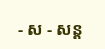- ស - សន្ដ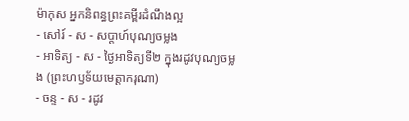ម៉ាកុស អ្នកនិពន្ធព្រះគម្ពីរដំណឹងល្អ
- សៅរ៍ - ស - សប្ដាហ៍បុណ្យចម្លង
- អាទិត្យ - ស - ថ្ងៃអាទិត្យទី២ ក្នុងរដូវបុណ្យចម្លង (ព្រះហឫទ័យមេត្ដាករុណា)
- ចន្ទ - ស - រដូវ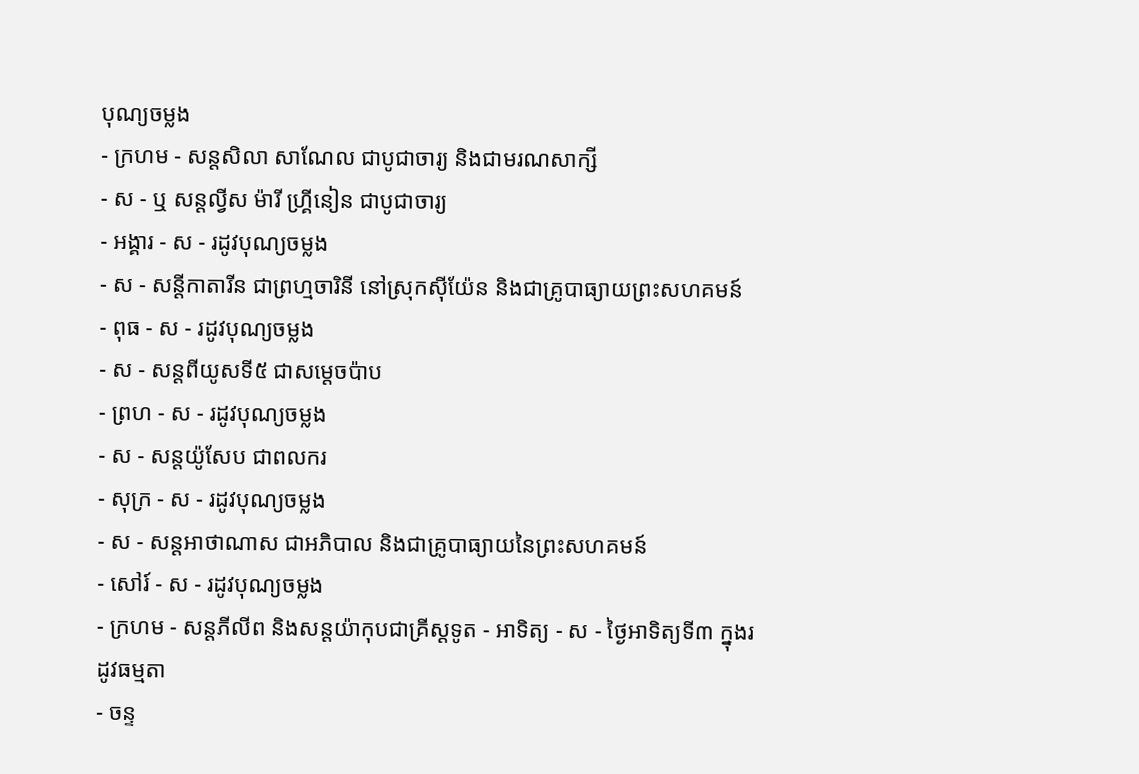បុណ្យចម្លង
- ក្រហម - សន្ដសិលា សាណែល ជាបូជាចារ្យ និងជាមរណសាក្សី
- ស - ឬ សន្ដល្វីស ម៉ារី ហ្គ្រីនៀន ជាបូជាចារ្យ
- អង្គារ - ស - រដូវបុណ្យចម្លង
- ស - សន្ដីកាតារីន ជាព្រហ្មចារិនី នៅស្រុកស៊ីយ៉ែន និងជាគ្រូបាធ្យាយព្រះសហគមន៍
- ពុធ - ស - រដូវបុណ្យចម្លង
- ស - សន្ដពីយូសទី៥ ជាសម្ដេចប៉ាប
- ព្រហ - ស - រដូវបុណ្យចម្លង
- ស - សន្ដយ៉ូសែប ជាពលករ
- សុក្រ - ស - រដូវបុណ្យចម្លង
- ស - សន្ដអាថាណាស ជាអភិបាល និងជាគ្រូបាធ្យាយនៃព្រះសហគមន៍
- សៅរ៍ - ស - រដូវបុណ្យចម្លង
- ក្រហម - សន្ដភីលីព និងសន្ដយ៉ាកុបជាគ្រីស្ដទូត - អាទិត្យ - ស - ថ្ងៃអាទិត្យទី៣ ក្នុងរដូវធម្មតា
- ចន្ទ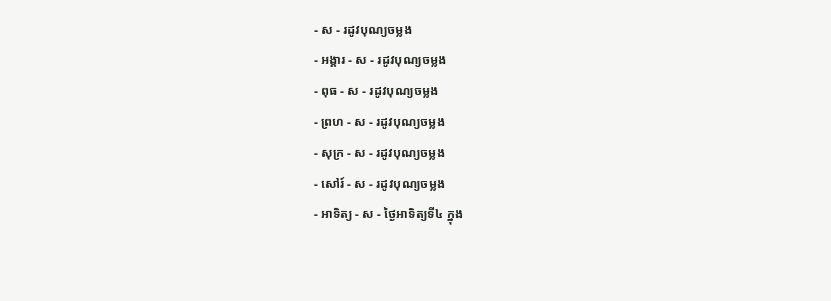- ស - រដូវបុណ្យចម្លង
- អង្គារ - ស - រដូវបុណ្យចម្លង
- ពុធ - ស - រដូវបុណ្យចម្លង
- ព្រហ - ស - រដូវបុណ្យចម្លង
- សុក្រ - ស - រដូវបុណ្យចម្លង
- សៅរ៍ - ស - រដូវបុណ្យចម្លង
- អាទិត្យ - ស - ថ្ងៃអាទិត្យទី៤ ក្នុង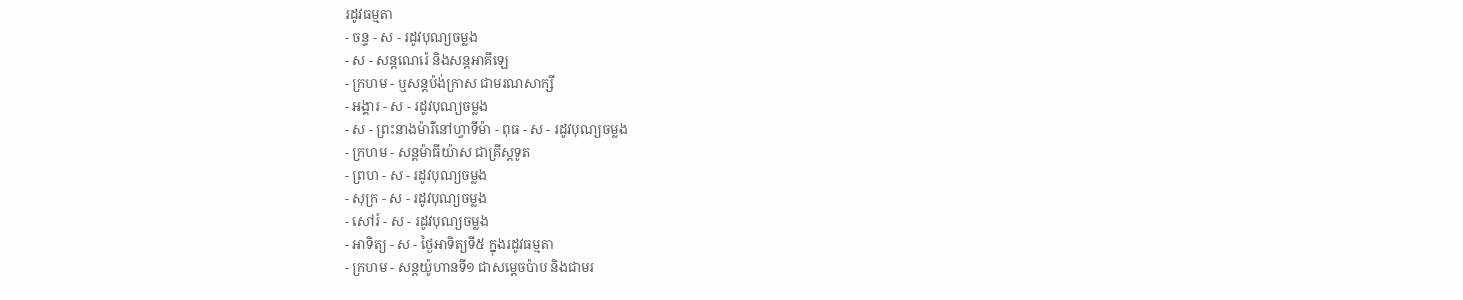រដូវធម្មតា
- ចន្ទ - ស - រដូវបុណ្យចម្លង
- ស - សន្ដណេរ៉េ និងសន្ដអាគីឡេ
- ក្រហម - ឬសន្ដប៉ង់ក្រាស ជាមរណសាក្សី
- អង្គារ - ស - រដូវបុណ្យចម្លង
- ស - ព្រះនាងម៉ារីនៅហ្វាទីម៉ា - ពុធ - ស - រដូវបុណ្យចម្លង
- ក្រហម - សន្ដម៉ាធីយ៉ាស ជាគ្រីស្ដទូត
- ព្រហ - ស - រដូវបុណ្យចម្លង
- សុក្រ - ស - រដូវបុណ្យចម្លង
- សៅរ៍ - ស - រដូវបុណ្យចម្លង
- អាទិត្យ - ស - ថ្ងៃអាទិត្យទី៥ ក្នុងរដូវធម្មតា
- ក្រហម - សន្ដយ៉ូហានទី១ ជាសម្ដេចប៉ាប និងជាមរ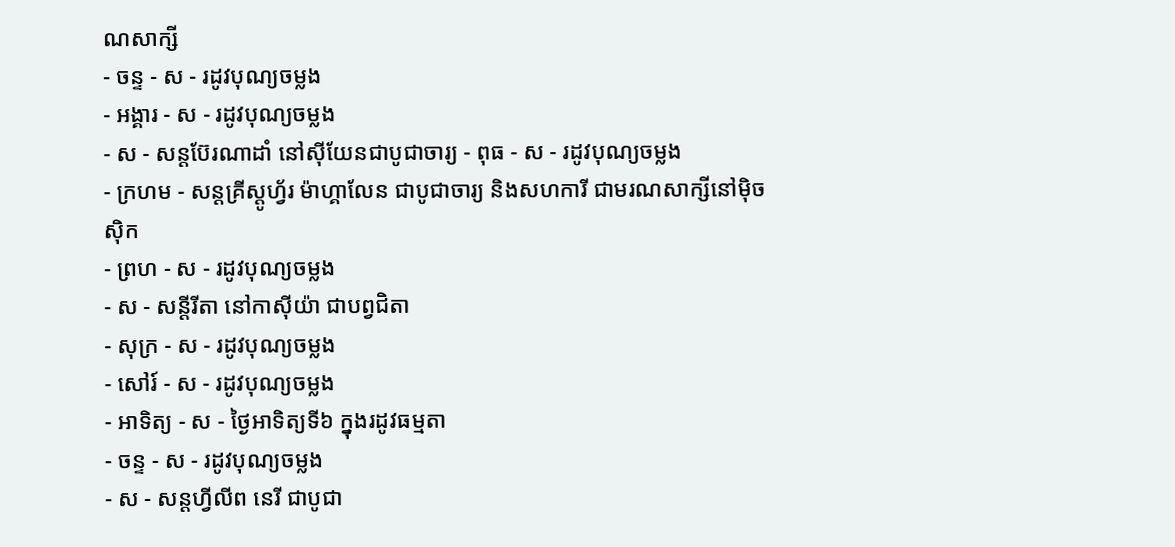ណសាក្សី
- ចន្ទ - ស - រដូវបុណ្យចម្លង
- អង្គារ - ស - រដូវបុណ្យចម្លង
- ស - សន្ដប៊ែរណាដាំ នៅស៊ីយែនជាបូជាចារ្យ - ពុធ - ស - រដូវបុណ្យចម្លង
- ក្រហម - សន្ដគ្រីស្ដូហ្វ័រ ម៉ាហ្គាលែន ជាបូជាចារ្យ និងសហការី ជាមរណសាក្សីនៅម៉ិចស៊ិក
- ព្រហ - ស - រដូវបុណ្យចម្លង
- ស - សន្ដីរីតា នៅកាស៊ីយ៉ា ជាបព្វជិតា
- សុក្រ - ស - រដូវបុណ្យចម្លង
- សៅរ៍ - ស - រដូវបុណ្យចម្លង
- អាទិត្យ - ស - ថ្ងៃអាទិត្យទី៦ ក្នុងរដូវធម្មតា
- ចន្ទ - ស - រដូវបុណ្យចម្លង
- ស - សន្ដហ្វីលីព នេរី ជាបូជា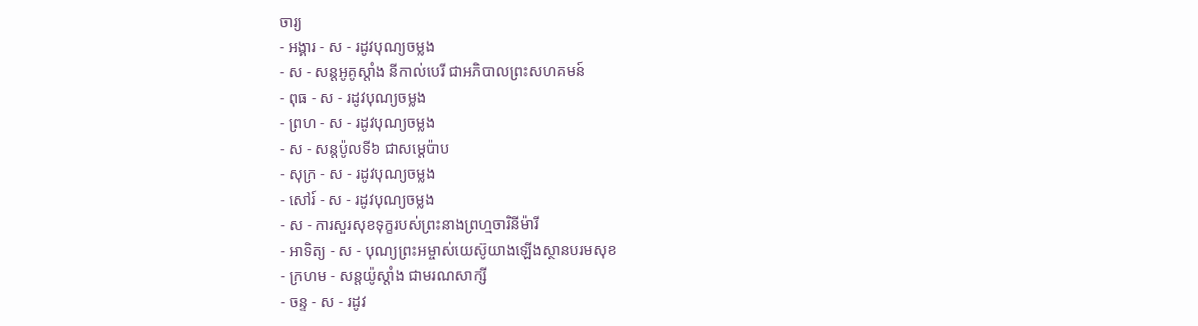ចារ្យ
- អង្គារ - ស - រដូវបុណ្យចម្លង
- ស - សន្ដអូគូស្ដាំង នីកាល់បេរី ជាអភិបាលព្រះសហគមន៍
- ពុធ - ស - រដូវបុណ្យចម្លង
- ព្រហ - ស - រដូវបុណ្យចម្លង
- ស - សន្ដប៉ូលទី៦ ជាសម្ដេប៉ាប
- សុក្រ - ស - រដូវបុណ្យចម្លង
- សៅរ៍ - ស - រដូវបុណ្យចម្លង
- ស - ការសួរសុខទុក្ខរបស់ព្រះនាងព្រហ្មចារិនីម៉ារី
- អាទិត្យ - ស - បុណ្យព្រះអម្ចាស់យេស៊ូយាងឡើងស្ថានបរមសុខ
- ក្រហម - សន្ដយ៉ូស្ដាំង ជាមរណសាក្សី
- ចន្ទ - ស - រដូវ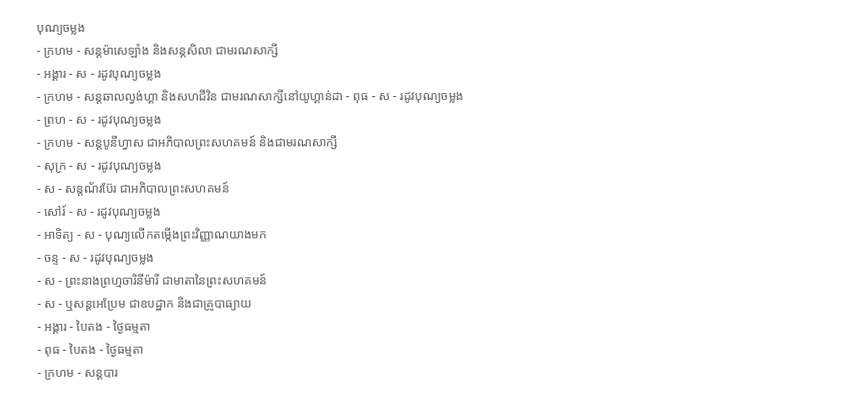បុណ្យចម្លង
- ក្រហម - សន្ដម៉ាសេឡាំង និងសន្ដសិលា ជាមរណសាក្សី
- អង្គារ - ស - រដូវបុណ្យចម្លង
- ក្រហម - សន្ដឆាលល្វង់ហ្គា និងសហជីវិន ជាមរណសាក្សីនៅយូហ្គាន់ដា - ពុធ - ស - រដូវបុណ្យចម្លង
- ព្រហ - ស - រដូវបុណ្យចម្លង
- ក្រហម - សន្ដបូនីហ្វាស ជាអភិបាលព្រះសហគមន៍ និងជាមរណសាក្សី
- សុក្រ - ស - រដូវបុណ្យចម្លង
- ស - សន្ដណ័រប៊ែរ ជាអភិបាលព្រះសហគមន៍
- សៅរ៍ - ស - រដូវបុណ្យចម្លង
- អាទិត្យ - ស - បុណ្យលើកតម្កើងព្រះវិញ្ញាណយាងមក
- ចន្ទ - ស - រដូវបុណ្យចម្លង
- ស - ព្រះនាងព្រហ្មចារិនីម៉ារី ជាមាតានៃព្រះសហគមន៍
- ស - ឬសន្ដអេប្រែម ជាឧបដ្ឋាក និងជាគ្រូបាធ្យាយ
- អង្គារ - បៃតង - ថ្ងៃធម្មតា
- ពុធ - បៃតង - ថ្ងៃធម្មតា
- ក្រហម - សន្ដបារ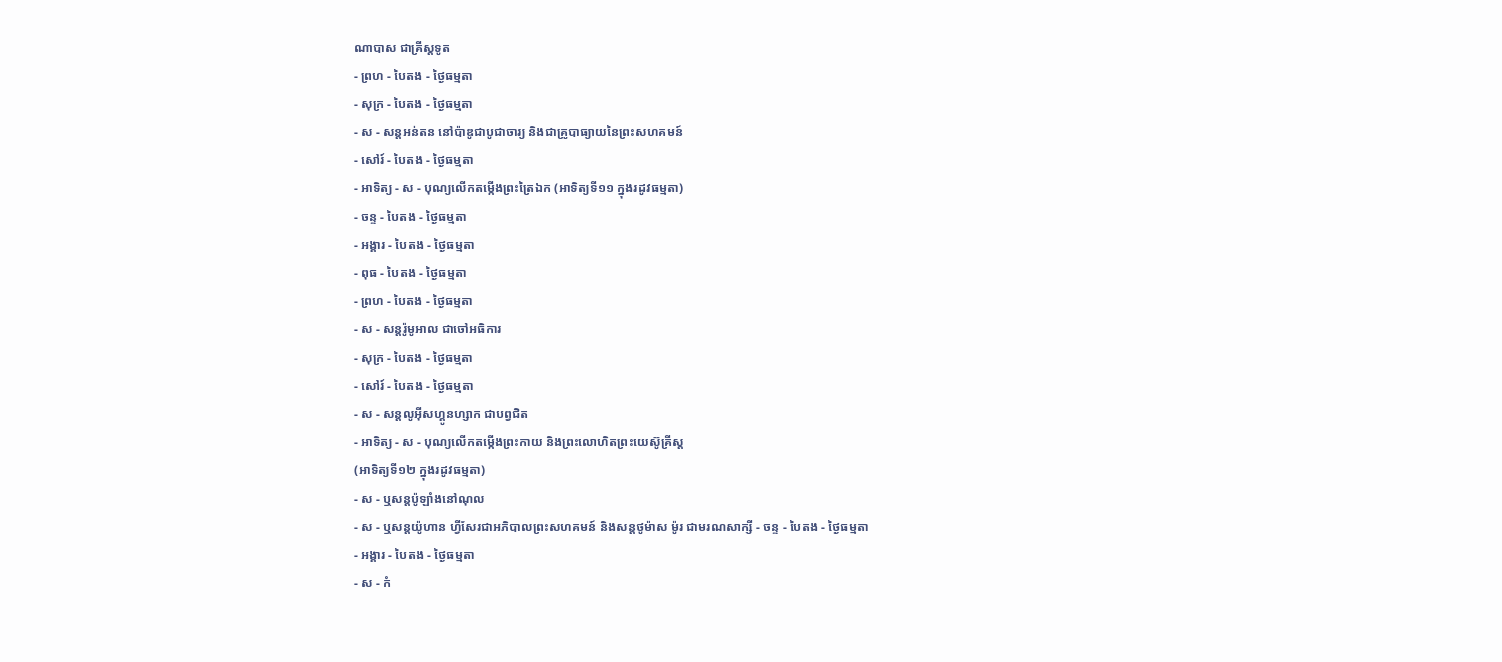ណាបាស ជាគ្រីស្ដទូត
- ព្រហ - បៃតង - ថ្ងៃធម្មតា
- សុក្រ - បៃតង - ថ្ងៃធម្មតា
- ស - សន្ដអន់តន នៅប៉ាឌូជាបូជាចារ្យ និងជាគ្រូបាធ្យាយនៃព្រះសហគមន៍
- សៅរ៍ - បៃតង - ថ្ងៃធម្មតា
- អាទិត្យ - ស - បុណ្យលើកតម្កើងព្រះត្រៃឯក (អាទិត្យទី១១ ក្នុងរដូវធម្មតា)
- ចន្ទ - បៃតង - ថ្ងៃធម្មតា
- អង្គារ - បៃតង - ថ្ងៃធម្មតា
- ពុធ - បៃតង - ថ្ងៃធម្មតា
- ព្រហ - បៃតង - ថ្ងៃធម្មតា
- ស - សន្ដរ៉ូមូអាល ជាចៅអធិការ
- សុក្រ - បៃតង - ថ្ងៃធម្មតា
- សៅរ៍ - បៃតង - ថ្ងៃធម្មតា
- ស - សន្ដលូអ៊ីសហ្គូនហ្សាក ជាបព្វជិត
- អាទិត្យ - ស - បុណ្យលើកតម្កើងព្រះកាយ និងព្រះលោហិតព្រះយេស៊ូគ្រីស្ដ
(អាទិត្យទី១២ ក្នុងរដូវធម្មតា)
- ស - ឬសន្ដប៉ូឡាំងនៅណុល
- ស - ឬសន្ដយ៉ូហាន ហ្វីសែរជាអភិបាលព្រះសហគមន៍ និងសន្ដថូម៉ាស ម៉ូរ ជាមរណសាក្សី - ចន្ទ - បៃតង - ថ្ងៃធម្មតា
- អង្គារ - បៃតង - ថ្ងៃធម្មតា
- ស - កំ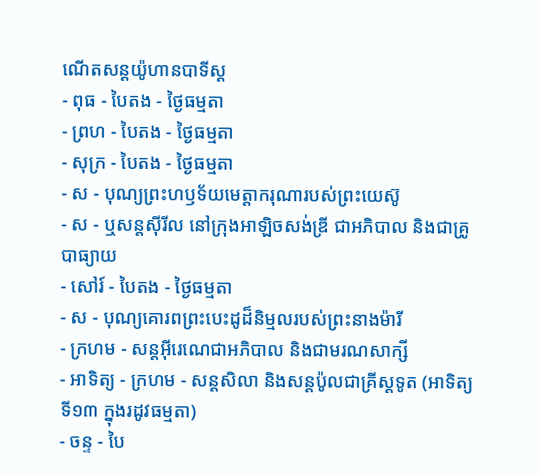ណើតសន្ដយ៉ូហានបាទីស្ដ
- ពុធ - បៃតង - ថ្ងៃធម្មតា
- ព្រហ - បៃតង - ថ្ងៃធម្មតា
- សុក្រ - បៃតង - ថ្ងៃធម្មតា
- ស - បុណ្យព្រះហឫទ័យមេត្ដាករុណារបស់ព្រះយេស៊ូ
- ស - ឬសន្ដស៊ីរីល នៅក្រុងអាឡិចសង់ឌ្រី ជាអភិបាល និងជាគ្រូបាធ្យាយ
- សៅរ៍ - បៃតង - ថ្ងៃធម្មតា
- ស - បុណ្យគោរពព្រះបេះដូដ៏និម្មលរបស់ព្រះនាងម៉ារី
- ក្រហម - សន្ដអ៊ីរេណេជាអភិបាល និងជាមរណសាក្សី
- អាទិត្យ - ក្រហម - សន្ដសិលា និងសន្ដប៉ូលជាគ្រីស្ដទូត (អាទិត្យទី១៣ ក្នុងរដូវធម្មតា)
- ចន្ទ - បៃ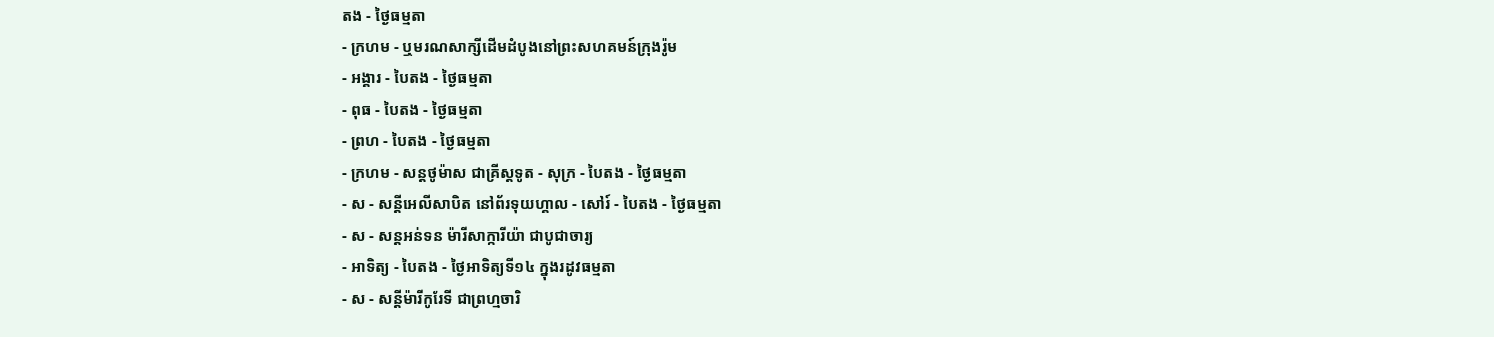តង - ថ្ងៃធម្មតា
- ក្រហម - ឬមរណសាក្សីដើមដំបូងនៅព្រះសហគមន៍ក្រុងរ៉ូម
- អង្គារ - បៃតង - ថ្ងៃធម្មតា
- ពុធ - បៃតង - ថ្ងៃធម្មតា
- ព្រហ - បៃតង - ថ្ងៃធម្មតា
- ក្រហម - សន្ដថូម៉ាស ជាគ្រីស្ដទូត - សុក្រ - បៃតង - ថ្ងៃធម្មតា
- ស - សន្ដីអេលីសាបិត នៅព័រទុយហ្គាល - សៅរ៍ - បៃតង - ថ្ងៃធម្មតា
- ស - សន្ដអន់ទន ម៉ារីសាក្ការីយ៉ា ជាបូជាចារ្យ
- អាទិត្យ - បៃតង - ថ្ងៃអាទិត្យទី១៤ ក្នុងរដូវធម្មតា
- ស - សន្ដីម៉ារីកូរែទី ជាព្រហ្មចារិ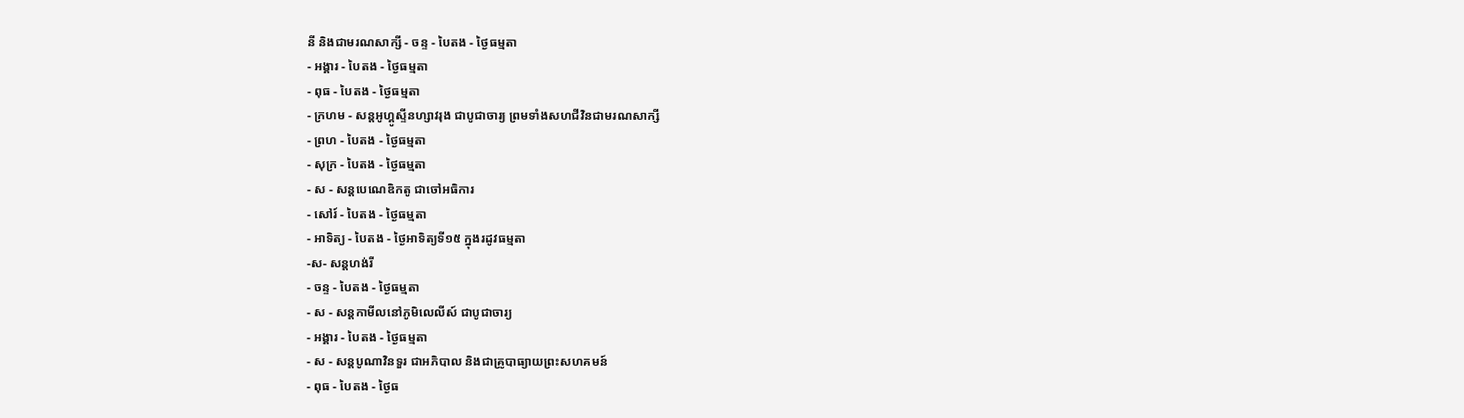នី និងជាមរណសាក្សី - ចន្ទ - បៃតង - ថ្ងៃធម្មតា
- អង្គារ - បៃតង - ថ្ងៃធម្មតា
- ពុធ - បៃតង - ថ្ងៃធម្មតា
- ក្រហម - សន្ដអូហ្គូស្ទីនហ្សាវរុង ជាបូជាចារ្យ ព្រមទាំងសហជីវិនជាមរណសាក្សី
- ព្រហ - បៃតង - ថ្ងៃធម្មតា
- សុក្រ - បៃតង - ថ្ងៃធម្មតា
- ស - សន្ដបេណេឌិកតូ ជាចៅអធិការ
- សៅរ៍ - បៃតង - ថ្ងៃធម្មតា
- អាទិត្យ - បៃតង - ថ្ងៃអាទិត្យទី១៥ ក្នុងរដូវធម្មតា
-ស- សន្ដហង់រី
- ចន្ទ - បៃតង - ថ្ងៃធម្មតា
- ស - សន្ដកាមីលនៅភូមិលេលីស៍ ជាបូជាចារ្យ
- អង្គារ - បៃតង - ថ្ងៃធម្មតា
- ស - សន្ដបូណាវិនទួរ ជាអភិបាល និងជាគ្រូបាធ្យាយព្រះសហគមន៍
- ពុធ - បៃតង - ថ្ងៃធ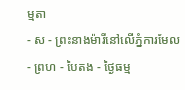ម្មតា
- ស - ព្រះនាងម៉ារីនៅលើភ្នំការមែល
- ព្រហ - បៃតង - ថ្ងៃធម្ម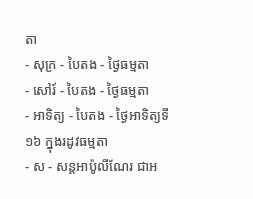តា
- សុក្រ - បៃតង - ថ្ងៃធម្មតា
- សៅរ៍ - បៃតង - ថ្ងៃធម្មតា
- អាទិត្យ - បៃតង - ថ្ងៃអាទិត្យទី១៦ ក្នុងរដូវធម្មតា
- ស - សន្ដអាប៉ូលីណែរ ជាអ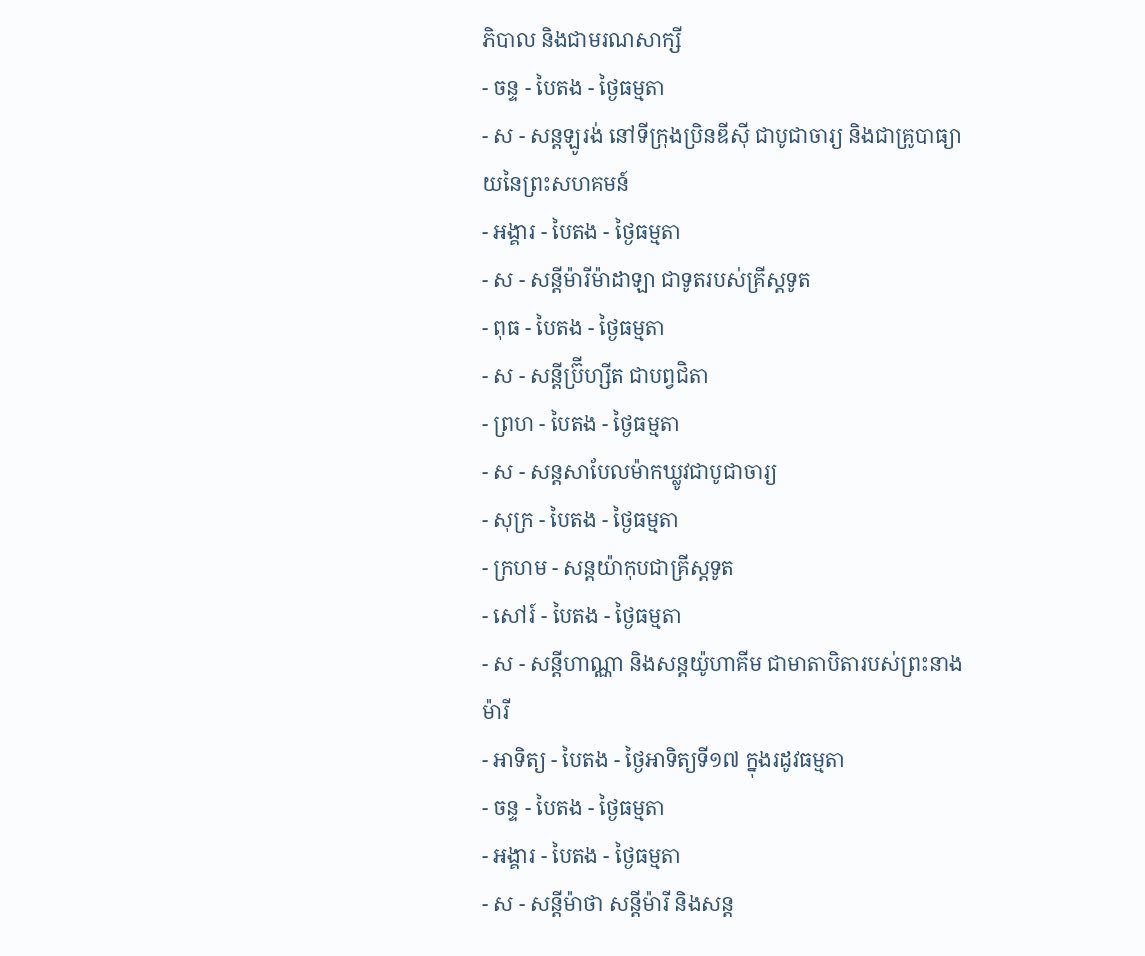ភិបាល និងជាមរណសាក្សី
- ចន្ទ - បៃតង - ថ្ងៃធម្មតា
- ស - សន្ដឡូរង់ នៅទីក្រុងប្រិនឌីស៊ី ជាបូជាចារ្យ និងជាគ្រូបាធ្យាយនៃព្រះសហគមន៍
- អង្គារ - បៃតង - ថ្ងៃធម្មតា
- ស - សន្ដីម៉ារីម៉ាដាឡា ជាទូតរបស់គ្រីស្ដទូត
- ពុធ - បៃតង - ថ្ងៃធម្មតា
- ស - សន្ដីប្រ៊ីហ្សីត ជាបព្វជិតា
- ព្រហ - បៃតង - ថ្ងៃធម្មតា
- ស - សន្ដសាបែលម៉ាកឃ្លូវជាបូជាចារ្យ
- សុក្រ - បៃតង - ថ្ងៃធម្មតា
- ក្រហម - សន្ដយ៉ាកុបជាគ្រីស្ដទូត
- សៅរ៍ - បៃតង - ថ្ងៃធម្មតា
- ស - សន្ដីហាណ្ណា និងសន្ដយ៉ូហាគីម ជាមាតាបិតារបស់ព្រះនាងម៉ារី
- អាទិត្យ - បៃតង - ថ្ងៃអាទិត្យទី១៧ ក្នុងរដូវធម្មតា
- ចន្ទ - បៃតង - ថ្ងៃធម្មតា
- អង្គារ - បៃតង - ថ្ងៃធម្មតា
- ស - សន្ដីម៉ាថា សន្ដីម៉ារី និងសន្ដ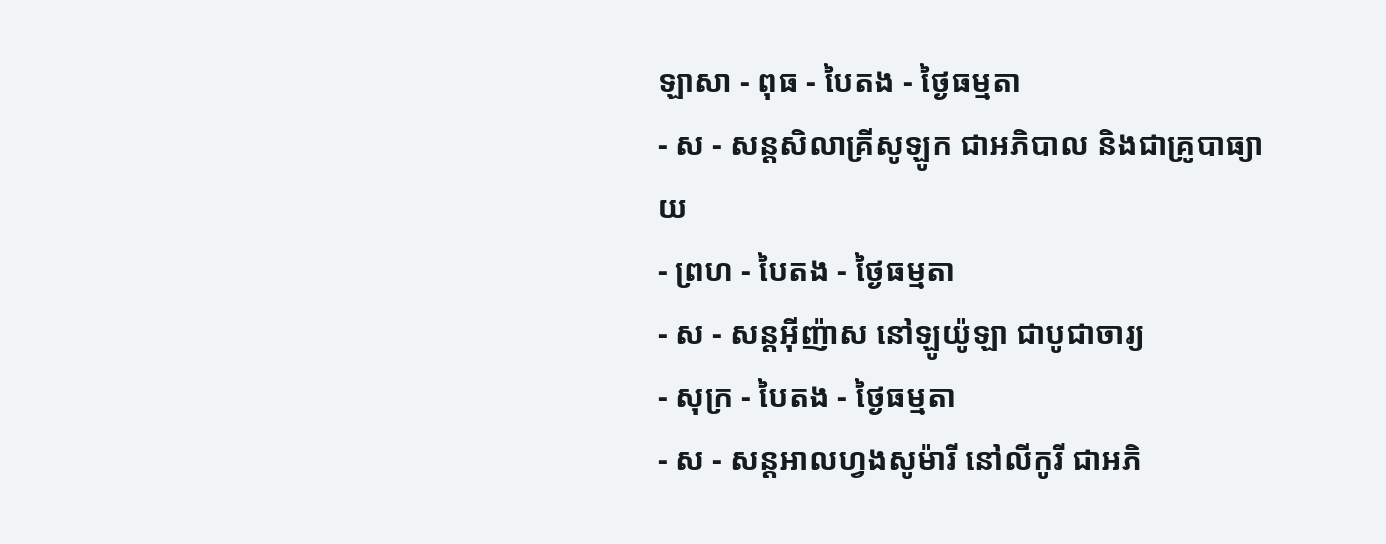ឡាសា - ពុធ - បៃតង - ថ្ងៃធម្មតា
- ស - សន្ដសិលាគ្រីសូឡូក ជាអភិបាល និងជាគ្រូបាធ្យាយ
- ព្រហ - បៃតង - ថ្ងៃធម្មតា
- ស - សន្ដអ៊ីញ៉ាស នៅឡូយ៉ូឡា ជាបូជាចារ្យ
- សុក្រ - បៃតង - ថ្ងៃធម្មតា
- ស - សន្ដអាលហ្វងសូម៉ារី នៅលីកូរី ជាអភិ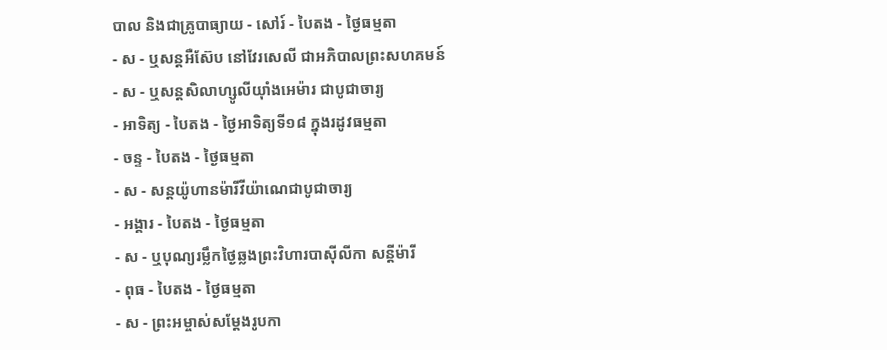បាល និងជាគ្រូបាធ្យាយ - សៅរ៍ - បៃតង - ថ្ងៃធម្មតា
- ស - ឬសន្ដអឺស៊ែប នៅវែរសេលី ជាអភិបាលព្រះសហគមន៍
- ស - ឬសន្ដសិលាហ្សូលីយ៉ាំងអេម៉ារ ជាបូជាចារ្យ
- អាទិត្យ - បៃតង - ថ្ងៃអាទិត្យទី១៨ ក្នុងរដូវធម្មតា
- ចន្ទ - បៃតង - ថ្ងៃធម្មតា
- ស - សន្ដយ៉ូហានម៉ារីវីយ៉ាណេជាបូជាចារ្យ
- អង្គារ - បៃតង - ថ្ងៃធម្មតា
- ស - ឬបុណ្យរម្លឹកថ្ងៃឆ្លងព្រះវិហារបាស៊ីលីកា សន្ដីម៉ារី
- ពុធ - បៃតង - ថ្ងៃធម្មតា
- ស - ព្រះអម្ចាស់សម្ដែងរូបកា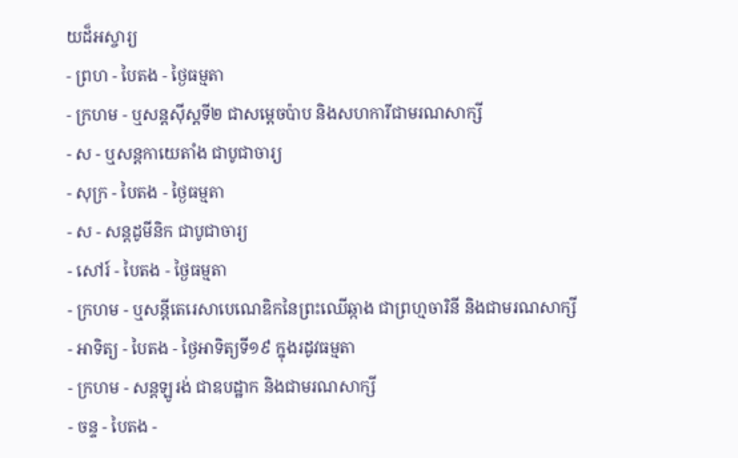យដ៏អស្ចារ្យ
- ព្រហ - បៃតង - ថ្ងៃធម្មតា
- ក្រហម - ឬសន្ដស៊ីស្ដទី២ ជាសម្ដេចប៉ាប និងសហការីជាមរណសាក្សី
- ស - ឬសន្ដកាយេតាំង ជាបូជាចារ្យ
- សុក្រ - បៃតង - ថ្ងៃធម្មតា
- ស - សន្ដដូមីនិក ជាបូជាចារ្យ
- សៅរ៍ - បៃតង - ថ្ងៃធម្មតា
- ក្រហម - ឬសន្ដីតេរេសាបេណេឌិកនៃព្រះឈើឆ្កាង ជាព្រហ្មចារិនី និងជាមរណសាក្សី
- អាទិត្យ - បៃតង - ថ្ងៃអាទិត្យទី១៩ ក្នុងរដូវធម្មតា
- ក្រហម - សន្ដឡូរង់ ជាឧបដ្ឋាក និងជាមរណសាក្សី
- ចន្ទ - បៃតង -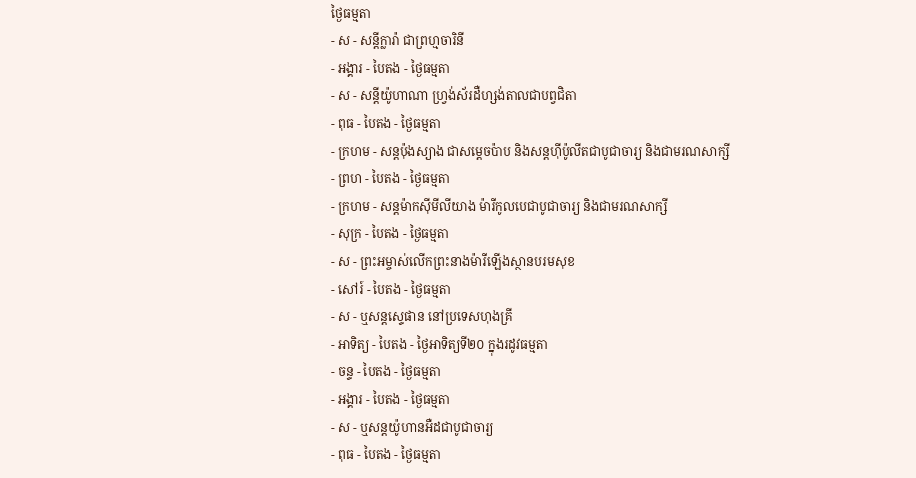ថ្ងៃធម្មតា
- ស - សន្ដីក្លារ៉ា ជាព្រហ្មចារិនី
- អង្គារ - បៃតង - ថ្ងៃធម្មតា
- ស - សន្ដីយ៉ូហាណា ហ្វ្រង់ស័រដឺហ្សង់តាលជាបព្វជិតា
- ពុធ - បៃតង - ថ្ងៃធម្មតា
- ក្រហម - សន្ដប៉ុងស្យាង ជាសម្ដេចប៉ាប និងសន្ដហ៊ីប៉ូលីតជាបូជាចារ្យ និងជាមរណសាក្សី
- ព្រហ - បៃតង - ថ្ងៃធម្មតា
- ក្រហម - សន្ដម៉ាកស៊ីមីលីយាង ម៉ារីកូលបេជាបូជាចារ្យ និងជាមរណសាក្សី
- សុក្រ - បៃតង - ថ្ងៃធម្មតា
- ស - ព្រះអម្ចាស់លើកព្រះនាងម៉ារីឡើងស្ថានបរមសុខ
- សៅរ៍ - បៃតង - ថ្ងៃធម្មតា
- ស - ឬសន្ដស្ទេផាន នៅប្រទេសហុងគ្រី
- អាទិត្យ - បៃតង - ថ្ងៃអាទិត្យទី២០ ក្នុងរដូវធម្មតា
- ចន្ទ - បៃតង - ថ្ងៃធម្មតា
- អង្គារ - បៃតង - ថ្ងៃធម្មតា
- ស - ឬសន្ដយ៉ូហានអឺដជាបូជាចារ្យ
- ពុធ - បៃតង - ថ្ងៃធម្មតា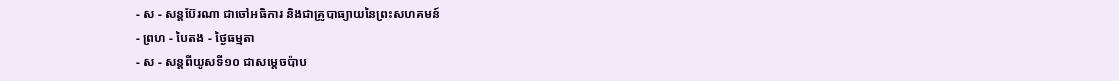- ស - សន្ដប៊ែរណា ជាចៅអធិការ និងជាគ្រូបាធ្យាយនៃព្រះសហគមន៍
- ព្រហ - បៃតង - ថ្ងៃធម្មតា
- ស - សន្ដពីយូសទី១០ ជាសម្ដេចប៉ាប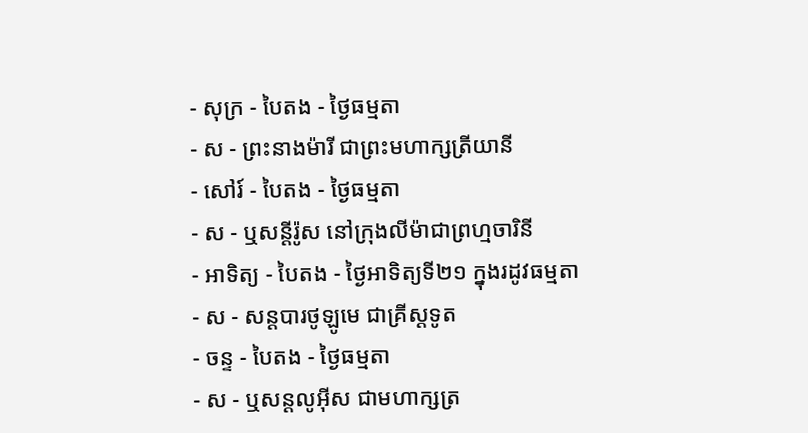- សុក្រ - បៃតង - ថ្ងៃធម្មតា
- ស - ព្រះនាងម៉ារី ជាព្រះមហាក្សត្រីយានី
- សៅរ៍ - បៃតង - ថ្ងៃធម្មតា
- ស - ឬសន្ដីរ៉ូស នៅក្រុងលីម៉ាជាព្រហ្មចារិនី
- អាទិត្យ - បៃតង - ថ្ងៃអាទិត្យទី២១ ក្នុងរដូវធម្មតា
- ស - សន្ដបារថូឡូមេ ជាគ្រីស្ដទូត
- ចន្ទ - បៃតង - ថ្ងៃធម្មតា
- ស - ឬសន្ដលូអ៊ីស ជាមហាក្សត្រ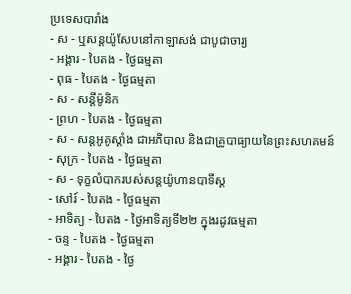ប្រទេសបារាំង
- ស - ឬសន្ដយ៉ូសែបនៅកាឡាសង់ ជាបូជាចារ្យ
- អង្គារ - បៃតង - ថ្ងៃធម្មតា
- ពុធ - បៃតង - ថ្ងៃធម្មតា
- ស - សន្ដីម៉ូនិក
- ព្រហ - បៃតង - ថ្ងៃធម្មតា
- ស - សន្ដអូគូស្ដាំង ជាអភិបាល និងជាគ្រូបាធ្យាយនៃព្រះសហគមន៍
- សុក្រ - បៃតង - ថ្ងៃធម្មតា
- ស - ទុក្ខលំបាករបស់សន្ដយ៉ូហានបាទីស្ដ
- សៅរ៍ - បៃតង - ថ្ងៃធម្មតា
- អាទិត្យ - បៃតង - ថ្ងៃអាទិត្យទី២២ ក្នុងរដូវធម្មតា
- ចន្ទ - បៃតង - ថ្ងៃធម្មតា
- អង្គារ - បៃតង - ថ្ងៃ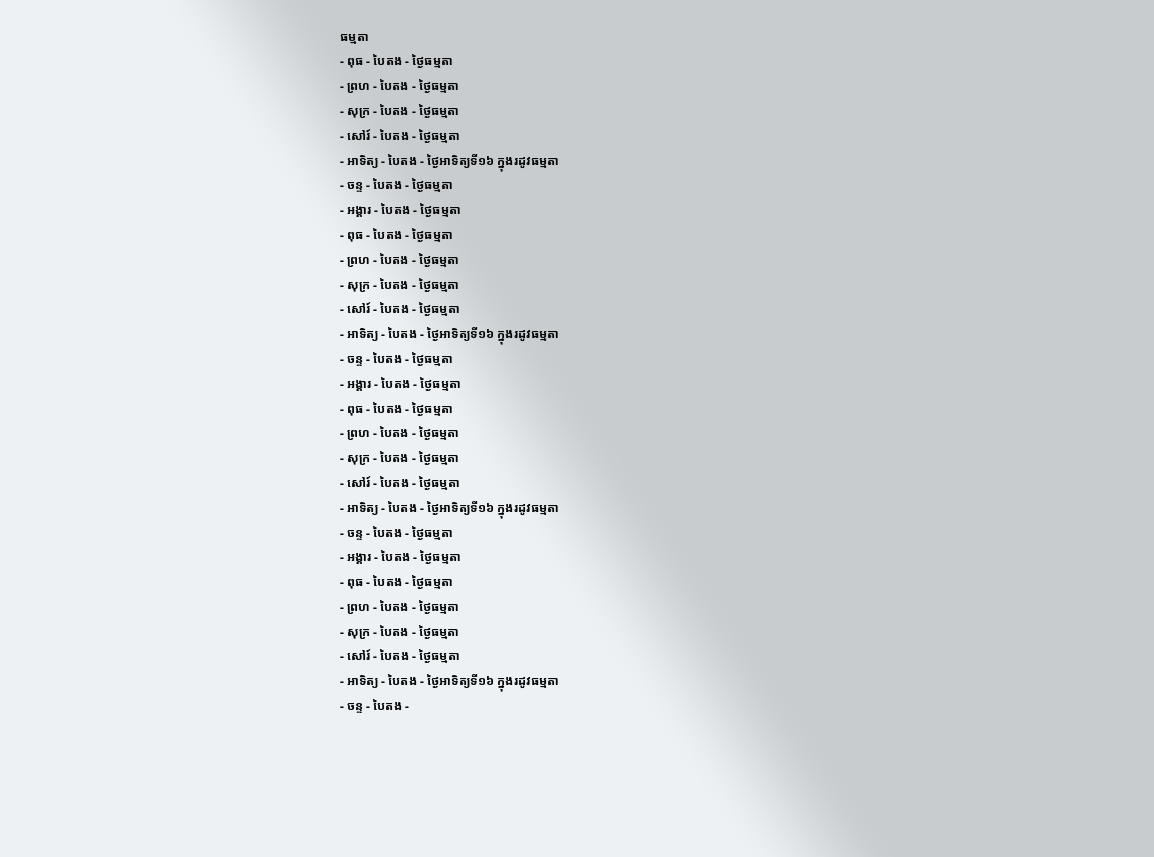ធម្មតា
- ពុធ - បៃតង - ថ្ងៃធម្មតា
- ព្រហ - បៃតង - ថ្ងៃធម្មតា
- សុក្រ - បៃតង - ថ្ងៃធម្មតា
- សៅរ៍ - បៃតង - ថ្ងៃធម្មតា
- អាទិត្យ - បៃតង - ថ្ងៃអាទិត្យទី១៦ ក្នុងរដូវធម្មតា
- ចន្ទ - បៃតង - ថ្ងៃធម្មតា
- អង្គារ - បៃតង - ថ្ងៃធម្មតា
- ពុធ - បៃតង - ថ្ងៃធម្មតា
- ព្រហ - បៃតង - ថ្ងៃធម្មតា
- សុក្រ - បៃតង - ថ្ងៃធម្មតា
- សៅរ៍ - បៃតង - ថ្ងៃធម្មតា
- អាទិត្យ - បៃតង - ថ្ងៃអាទិត្យទី១៦ ក្នុងរដូវធម្មតា
- ចន្ទ - បៃតង - ថ្ងៃធម្មតា
- អង្គារ - បៃតង - ថ្ងៃធម្មតា
- ពុធ - បៃតង - ថ្ងៃធម្មតា
- ព្រហ - បៃតង - ថ្ងៃធម្មតា
- សុក្រ - បៃតង - ថ្ងៃធម្មតា
- សៅរ៍ - បៃតង - ថ្ងៃធម្មតា
- អាទិត្យ - បៃតង - ថ្ងៃអាទិត្យទី១៦ ក្នុងរដូវធម្មតា
- ចន្ទ - បៃតង - ថ្ងៃធម្មតា
- អង្គារ - បៃតង - ថ្ងៃធម្មតា
- ពុធ - បៃតង - ថ្ងៃធម្មតា
- ព្រហ - បៃតង - ថ្ងៃធម្មតា
- សុក្រ - បៃតង - ថ្ងៃធម្មតា
- សៅរ៍ - បៃតង - ថ្ងៃធម្មតា
- អាទិត្យ - បៃតង - ថ្ងៃអាទិត្យទី១៦ ក្នុងរដូវធម្មតា
- ចន្ទ - បៃតង -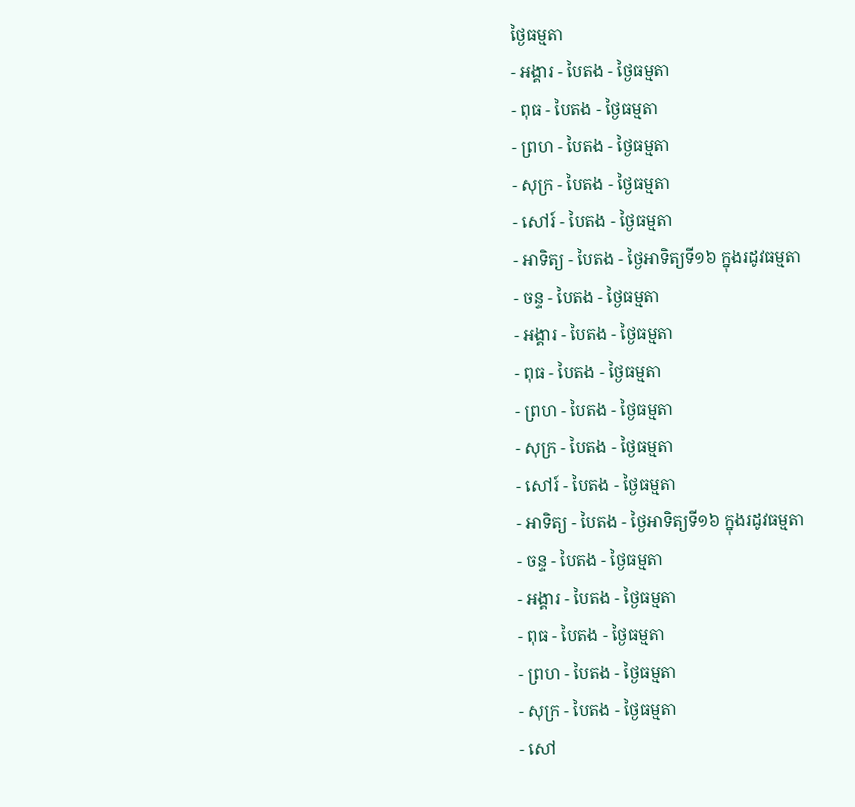ថ្ងៃធម្មតា
- អង្គារ - បៃតង - ថ្ងៃធម្មតា
- ពុធ - បៃតង - ថ្ងៃធម្មតា
- ព្រហ - បៃតង - ថ្ងៃធម្មតា
- សុក្រ - បៃតង - ថ្ងៃធម្មតា
- សៅរ៍ - បៃតង - ថ្ងៃធម្មតា
- អាទិត្យ - បៃតង - ថ្ងៃអាទិត្យទី១៦ ក្នុងរដូវធម្មតា
- ចន្ទ - បៃតង - ថ្ងៃធម្មតា
- អង្គារ - បៃតង - ថ្ងៃធម្មតា
- ពុធ - បៃតង - ថ្ងៃធម្មតា
- ព្រហ - បៃតង - ថ្ងៃធម្មតា
- សុក្រ - បៃតង - ថ្ងៃធម្មតា
- សៅរ៍ - បៃតង - ថ្ងៃធម្មតា
- អាទិត្យ - បៃតង - ថ្ងៃអាទិត្យទី១៦ ក្នុងរដូវធម្មតា
- ចន្ទ - បៃតង - ថ្ងៃធម្មតា
- អង្គារ - បៃតង - ថ្ងៃធម្មតា
- ពុធ - បៃតង - ថ្ងៃធម្មតា
- ព្រហ - បៃតង - ថ្ងៃធម្មតា
- សុក្រ - បៃតង - ថ្ងៃធម្មតា
- សៅ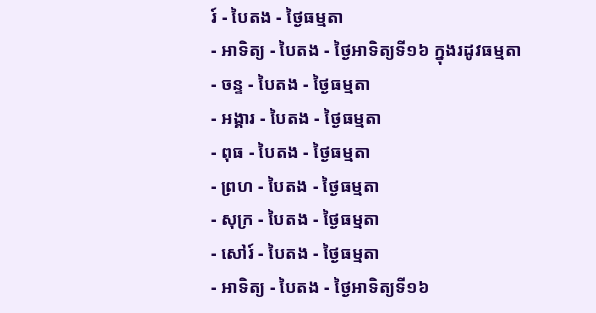រ៍ - បៃតង - ថ្ងៃធម្មតា
- អាទិត្យ - បៃតង - ថ្ងៃអាទិត្យទី១៦ ក្នុងរដូវធម្មតា
- ចន្ទ - បៃតង - ថ្ងៃធម្មតា
- អង្គារ - បៃតង - ថ្ងៃធម្មតា
- ពុធ - បៃតង - ថ្ងៃធម្មតា
- ព្រហ - បៃតង - ថ្ងៃធម្មតា
- សុក្រ - បៃតង - ថ្ងៃធម្មតា
- សៅរ៍ - បៃតង - ថ្ងៃធម្មតា
- អាទិត្យ - បៃតង - ថ្ងៃអាទិត្យទី១៦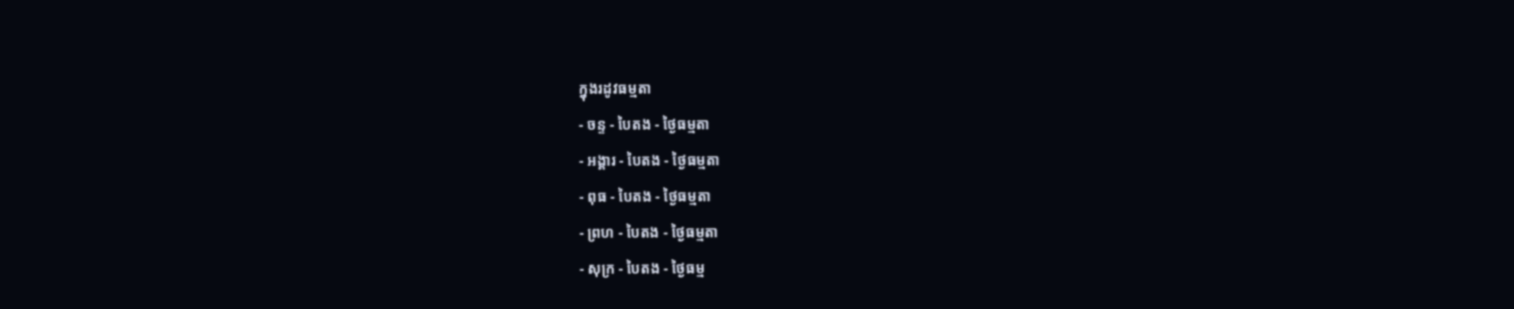ក្នុងរដូវធម្មតា
- ចន្ទ - បៃតង - ថ្ងៃធម្មតា
- អង្គារ - បៃតង - ថ្ងៃធម្មតា
- ពុធ - បៃតង - ថ្ងៃធម្មតា
- ព្រហ - បៃតង - ថ្ងៃធម្មតា
- សុក្រ - បៃតង - ថ្ងៃធម្ម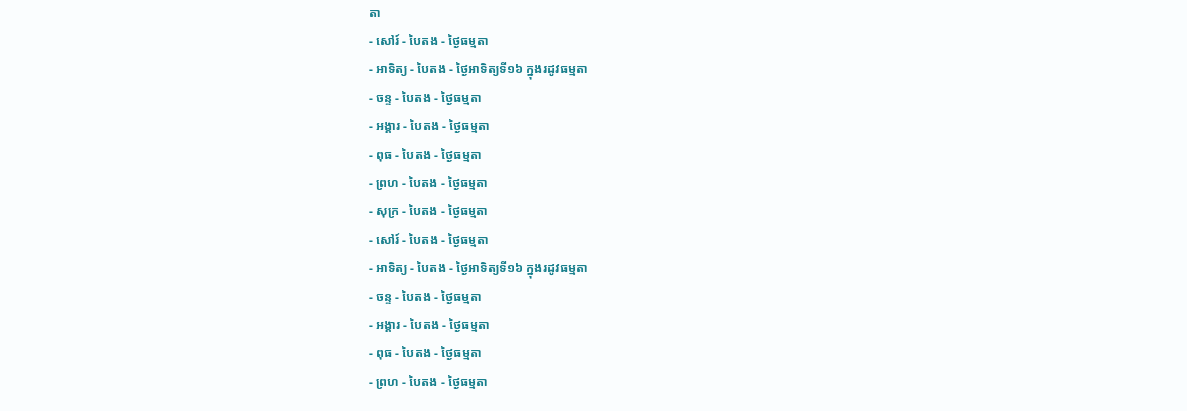តា
- សៅរ៍ - បៃតង - ថ្ងៃធម្មតា
- អាទិត្យ - បៃតង - ថ្ងៃអាទិត្យទី១៦ ក្នុងរដូវធម្មតា
- ចន្ទ - បៃតង - ថ្ងៃធម្មតា
- អង្គារ - បៃតង - ថ្ងៃធម្មតា
- ពុធ - បៃតង - ថ្ងៃធម្មតា
- ព្រហ - បៃតង - ថ្ងៃធម្មតា
- សុក្រ - បៃតង - ថ្ងៃធម្មតា
- សៅរ៍ - បៃតង - ថ្ងៃធម្មតា
- អាទិត្យ - បៃតង - ថ្ងៃអាទិត្យទី១៦ ក្នុងរដូវធម្មតា
- ចន្ទ - បៃតង - ថ្ងៃធម្មតា
- អង្គារ - បៃតង - ថ្ងៃធម្មតា
- ពុធ - បៃតង - ថ្ងៃធម្មតា
- ព្រហ - បៃតង - ថ្ងៃធម្មតា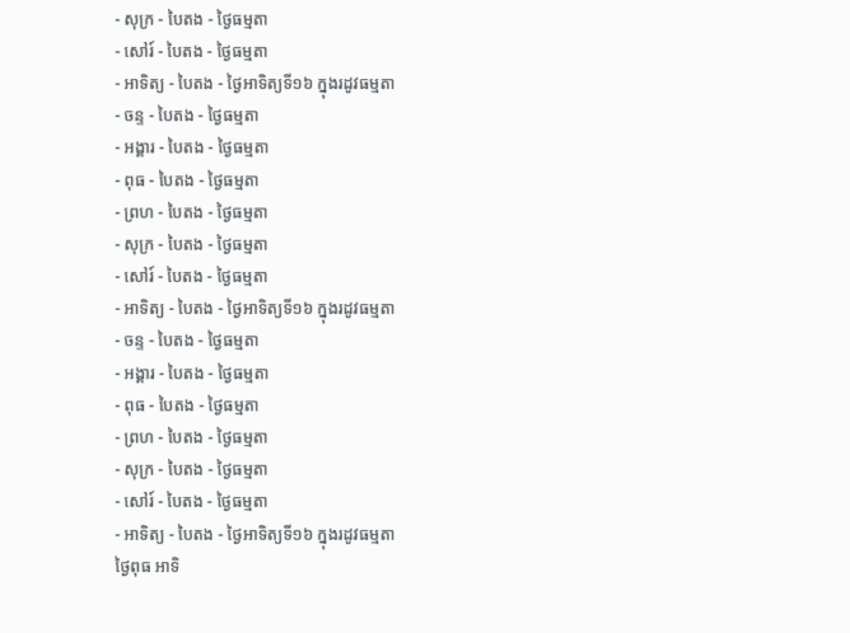- សុក្រ - បៃតង - ថ្ងៃធម្មតា
- សៅរ៍ - បៃតង - ថ្ងៃធម្មតា
- អាទិត្យ - បៃតង - ថ្ងៃអាទិត្យទី១៦ ក្នុងរដូវធម្មតា
- ចន្ទ - បៃតង - ថ្ងៃធម្មតា
- អង្គារ - បៃតង - ថ្ងៃធម្មតា
- ពុធ - បៃតង - ថ្ងៃធម្មតា
- ព្រហ - បៃតង - ថ្ងៃធម្មតា
- សុក្រ - បៃតង - ថ្ងៃធម្មតា
- សៅរ៍ - បៃតង - ថ្ងៃធម្មតា
- អាទិត្យ - បៃតង - ថ្ងៃអាទិត្យទី១៦ ក្នុងរដូវធម្មតា
- ចន្ទ - បៃតង - ថ្ងៃធម្មតា
- អង្គារ - បៃតង - ថ្ងៃធម្មតា
- ពុធ - បៃតង - ថ្ងៃធម្មតា
- ព្រហ - បៃតង - ថ្ងៃធម្មតា
- សុក្រ - បៃតង - ថ្ងៃធម្មតា
- សៅរ៍ - បៃតង - ថ្ងៃធម្មតា
- អាទិត្យ - បៃតង - ថ្ងៃអាទិត្យទី១៦ ក្នុងរដូវធម្មតា
ថ្ងៃពុធ អាទិ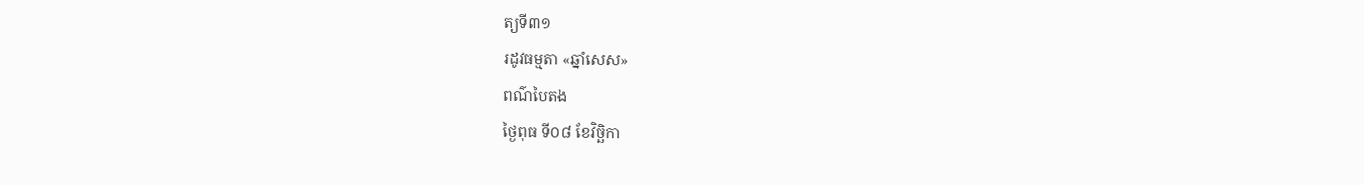ត្យទី៣១
រដូវធម្មតា «ឆ្នាំសេស»
ពណ៌បៃតង
ថ្ងៃពុធ ទី០៨ ខែវិច្ឆិកា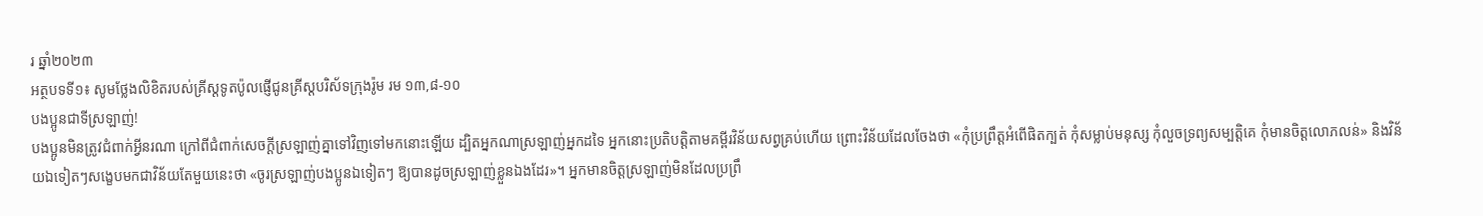រ ឆ្នាំ២០២៣
អត្ថបទទី១៖ សូមថ្លែងលិខិតរបស់គ្រីស្ដទូតប៉ូលផ្ញើជូនគ្រីស្តបរិស័ទក្រុងរ៉ូម រម ១៣,៨-១០
បងប្អូនជាទីស្រឡាញ់!
បងប្អូនមិនត្រូវជំពាក់អ្វីនរណា ក្រៅពីជំពាក់សេចក្ដីស្រឡាញ់គ្នាទៅវិញទៅមកនោះឡើយ ដ្បិតអ្នកណាស្រឡាញ់អ្នកដទៃ អ្នកនោះប្រតិបត្តិតាមគម្ពីរវិន័យសព្វគ្រប់ហើយ ព្រោះវិន័យដែលចែងថា «កុំប្រព្រឹត្តអំពើផិតក្បត់ កុំសម្លាប់មនុស្ស កុំលួចទ្រព្យសម្បត្តិគេ កុំមានចិត្តលោភលន់» និងវិន័យឯទៀតៗសង្ខេបមកជាវិន័យតែមួយនេះថា «ចូរស្រឡាញ់បងប្អូនឯទៀតៗ ឱ្យបានដូចស្រឡាញ់ខ្លួនឯងដែរ»។ អ្នកមានចិត្តស្រឡាញ់មិនដែលប្រព្រឹ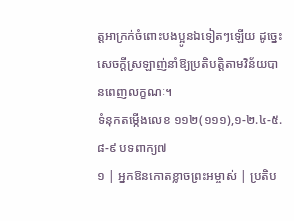ត្តអាក្រក់ចំពោះបងប្អូនឯទៀតៗឡើយ ដូច្នេះ សេចក្ដីស្រឡាញ់នាំឱ្យប្រតិបត្តិតាមវិន័យបានពេញលក្ខណៈ។
ទំនុកតម្កើងលេខ ១១២(១១១),១-២.៤-៥.៨-៩ បទពាក្យ៧
១ | អ្នកឱនកោតខ្លាចព្រះអម្ចាស់ | ប្រតិប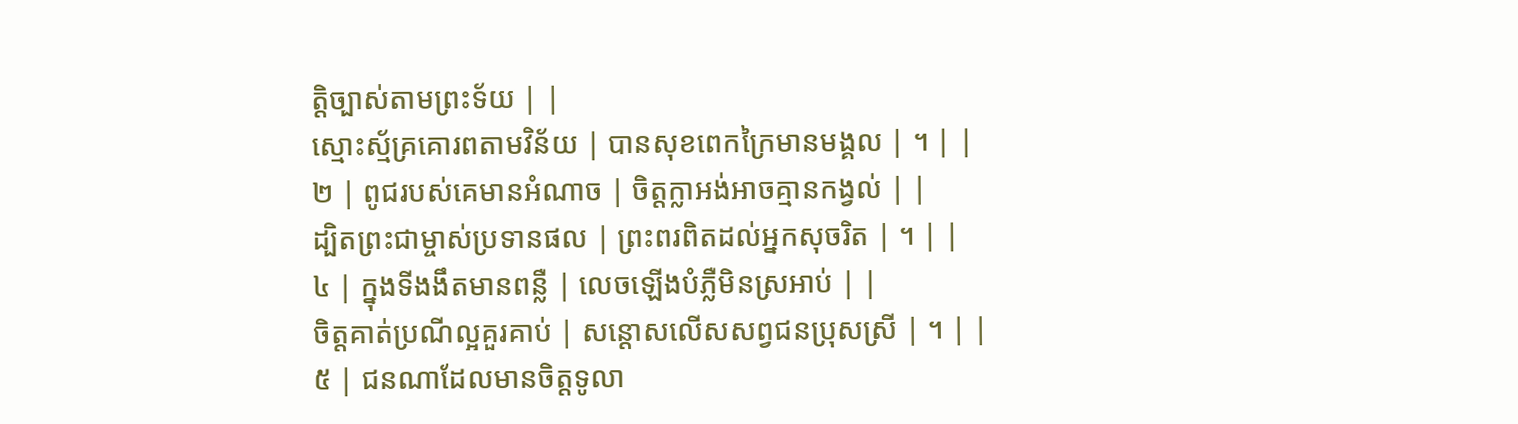ត្តិច្បាស់តាមព្រះទ័យ | |
ស្មោះស្ម័គ្រគោរពតាមវិន័យ | បានសុខពេកក្រៃមានមង្គល | ។ | |
២ | ពូជរបស់គេមានអំណាច | ចិត្តក្លាអង់អាចគ្មានកង្វល់ | |
ដ្បិតព្រះជាម្ចាស់ប្រទានផល | ព្រះពរពិតដល់អ្នកសុចរិត | ។ | |
៤ | ក្នុងទីងងឹតមានពន្លឺ | លេចឡើងបំភ្លឺមិនស្រអាប់ | |
ចិត្តគាត់ប្រណីល្អគួរគាប់ | សន្ដោសលើសសព្វជនប្រុសស្រី | ។ | |
៥ | ជនណាដែលមានចិត្តទូលា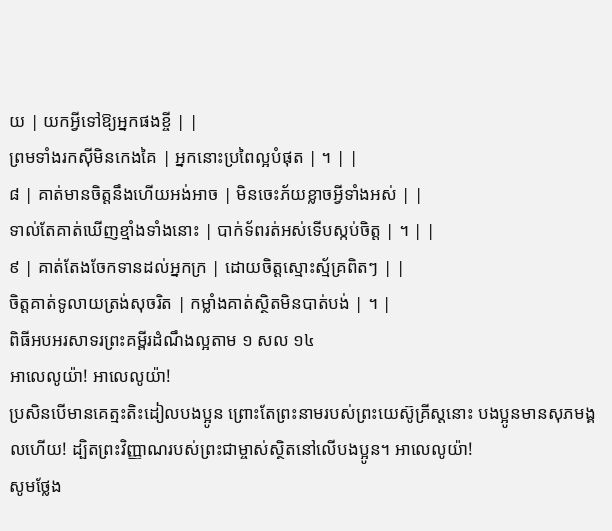យ | យកអ្វីទៅឱ្យអ្នកផងខ្ចី | |
ព្រមទាំងរកស៊ីមិនកេងគៃ | អ្នកនោះប្រពៃល្អបំផុត | ។ | |
៨ | គាត់មានចិត្តនឹងហើយអង់អាច | មិនចេះភ័យខ្លាចអ្វីទាំងអស់ | |
ទាល់តែគាត់ឃើញខ្មាំងទាំងនោះ | បាក់ទ័ពរត់អស់ទើបស្កប់ចិត្ត | ។ | |
៩ | គាត់តែងចែកទានដល់អ្នកក្រ | ដោយចិត្តស្មោះស្ម័គ្រពិតៗ | |
ចិត្តគាត់ទូលាយត្រង់សុចរិត | កម្លាំងគាត់ស្ថិតមិនបាត់បង់ | ។ |
ពិធីអបអរសាទរព្រះគម្ពីរដំណឹងល្អតាម ១ សល ១៤
អាលេលូយ៉ា! អាលេលូយ៉ា!
ប្រសិនបើមានគេត្មះតិះដៀលបងប្អូន ព្រោះតែព្រះនាមរបស់ព្រះយេស៊ូគ្រីស្ដនោះ បងប្អូនមានសុភមង្គលហើយ! ដ្បិតព្រះវិញ្ញាណរបស់ព្រះជាម្ចាស់ស្ថិតនៅលើបងប្អូន។ អាលេលូយ៉ា!
សូមថ្លែង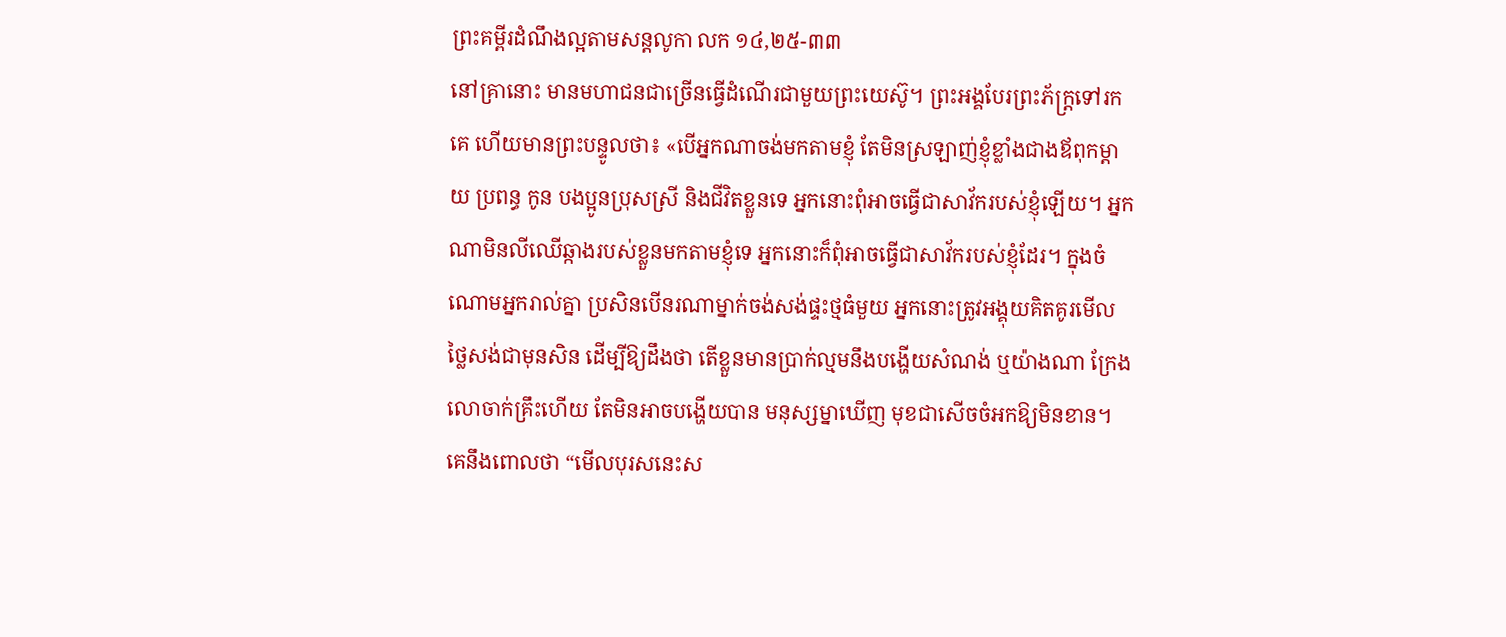ព្រះគម្ពីរដំណឹងល្អតាមសន្តលូកា លក ១៤,២៥-៣៣
នៅគ្រានោះ មានមហាជនជាច្រើនធ្វើដំណើរជាមួយព្រះយេស៊ូ។ ព្រះអង្គបែរព្រះភ័ក្ត្រទៅរកគេ ហើយមានព្រះបន្ទូលថា៖ «បើអ្នកណាចង់មកតាមខ្ញុំ តែមិនស្រឡាញ់ខ្ញុំខ្លាំងជាងឪពុកម្ដាយ ប្រពន្ធ កូន បងប្អូនប្រុសស្រី និងជីវិតខ្លួនទេ អ្នកនោះពុំអាចធ្វើជាសាវ័ករបស់ខ្ញុំឡើយ។ អ្នកណាមិនលីឈើឆ្កាងរបស់ខ្លួនមកតាមខ្ញុំទេ អ្នកនោះក៏ពុំអាចធ្វើជាសាវ័ករបស់ខ្ញុំដែរ។ ក្នុងចំណោមអ្នករាល់គ្នា ប្រសិនបើនរណាម្នាក់ចង់សង់ផ្ទះថ្មធំមួយ អ្នកនោះត្រូវអង្គុយគិតគូរមើលថ្លៃសង់ជាមុនសិន ដើម្បីឱ្យដឹងថា តើខ្លួនមានប្រាក់ល្មមនឹងបង្ហើយសំណង់ ឬយ៉ាងណា ក្រែងលោចាក់គ្រឹះហើយ តែមិនអាចបង្ហើយបាន មនុស្សម្នាឃើញ មុខជាសើចចំអកឱ្យមិនខាន។ គេនឹងពោលថា “មើលបុរសនេះស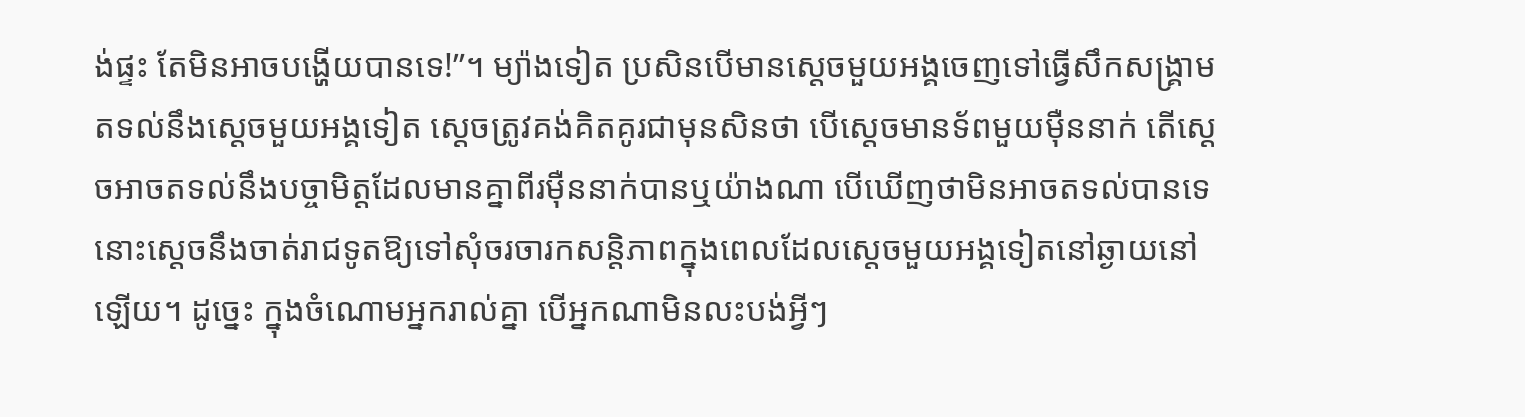ង់ផ្ទះ តែមិនអាចបង្ហើយបានទេ!”។ ម្យ៉ាងទៀត ប្រសិនបើមានស្ដេចមួយអង្គចេញទៅធ្វើសឹកសង្គ្រាម តទល់នឹងស្ដេចមួយអង្គទៀត ស្ដេចត្រូវគង់គិតគូរជាមុនសិនថា បើស្ដេចមានទ័ពមួយម៉ឺននាក់ តើស្ដេចអាចតទល់នឹងបច្ចាមិត្តដែលមានគ្នាពីរម៉ឺននាក់បានឬយ៉ាងណា បើឃើញថាមិនអាចតទល់បានទេ នោះស្ដេចនឹងចាត់រាជទូតឱ្យទៅសុំចរចារកសន្តិភាពក្នុងពេលដែលស្ដេចមួយអង្គទៀតនៅឆ្ងាយនៅឡើយ។ ដូច្នេះ ក្នុងចំណោមអ្នករាល់គ្នា បើអ្នកណាមិនលះបង់អ្វីៗ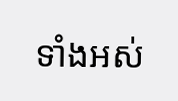ទាំងអស់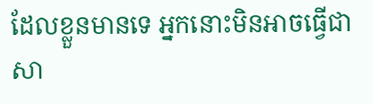ដែលខ្លួនមានទេ អ្នកនោះមិនអាចធ្វើជាសា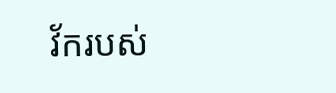វ័ករបស់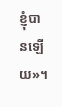ខ្ញុំបានឡើយ»។